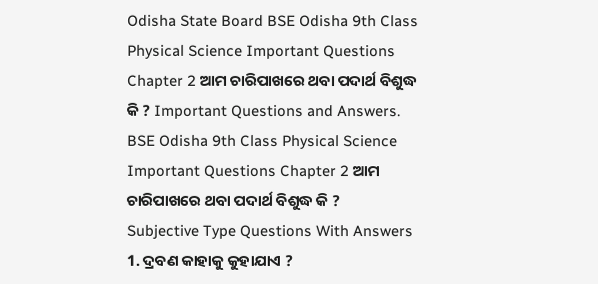Odisha State Board BSE Odisha 9th Class Physical Science Important Questions Chapter 2 ଆମ ଚାରିପାଖରେ ଥବା ପଦାର୍ଥ ବିଶୁଦ୍ଧ କି ? Important Questions and Answers.
BSE Odisha 9th Class Physical Science Important Questions Chapter 2 ଆମ ଚାରିପାଖରେ ଥବା ପଦାର୍ଥ ବିଶୁଦ୍ଧ କି ?
Subjective Type Questions With Answers
1. ଦ୍ରବଣ କାହାକୁ କୁହାଯାଏ ?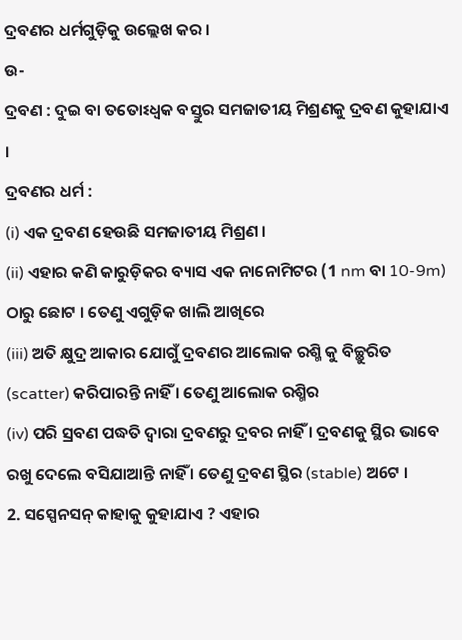ଦ୍ରବଣର ଧର୍ମଗୁଡ଼ିକୁ ଉଲ୍ଲେଖ କର ।
ଉ-
ଦ୍ରବଣ : ଦୁଇ ବା ତତୋଽଧ୍ଵକ ବସ୍ତୁର ସମଜାତୀୟ ମିଶ୍ରଣକୁ ଦ୍ରବଣ କୁହାଯାଏ ।
ଦ୍ରବଣର ଧର୍ମ :
(i) ଏକ ଦ୍ରବଣ ହେଉଛି ସମଜାତୀୟ ମିଶ୍ରଣ ।
(ii) ଏହାର କଣି କାରୁଡ଼ିକର ବ୍ୟାସ ଏକ ନାନୋମିଟର (1 nm ବା 10-9m) ଠାରୁ ଛୋଟ । ତେଣୁ ଏଗୁଡ଼ିକ ଖାଲି ଆଖିରେ
(iii) ଅତି କ୍ଷୁଦ୍ର ଆକାର ଯୋଗୁଁ ଦ୍ରବଣର ଆଲୋକ ରଶ୍ମି କୁ ବିଚ୍ଛୁରିତ (scatter) କରିପାରନ୍ତି ନାହିଁ । ତେଣୁ ଆଲୋକ ରଶ୍ମିର
(iv) ପରି ସ୍ରବଣ ପଦ୍ଧତି ଦ୍ଵାରା ଦ୍ରବଣରୁ ଦ୍ରବର ନାହିଁ । ଦ୍ରବଣକୁ ସ୍ଥିର ଭାବେ ରଖୁ ଦେଲେ ବସିଯାଆନ୍ତି ନାହିଁ । ତେଣୁ ଦ୍ରବଣ ସ୍ଥିର (stable) ଅ6ଟ ।
2. ସସ୍ପେନସନ୍ କାହାକୁ କୁହାଯାଏ ? ଏହାର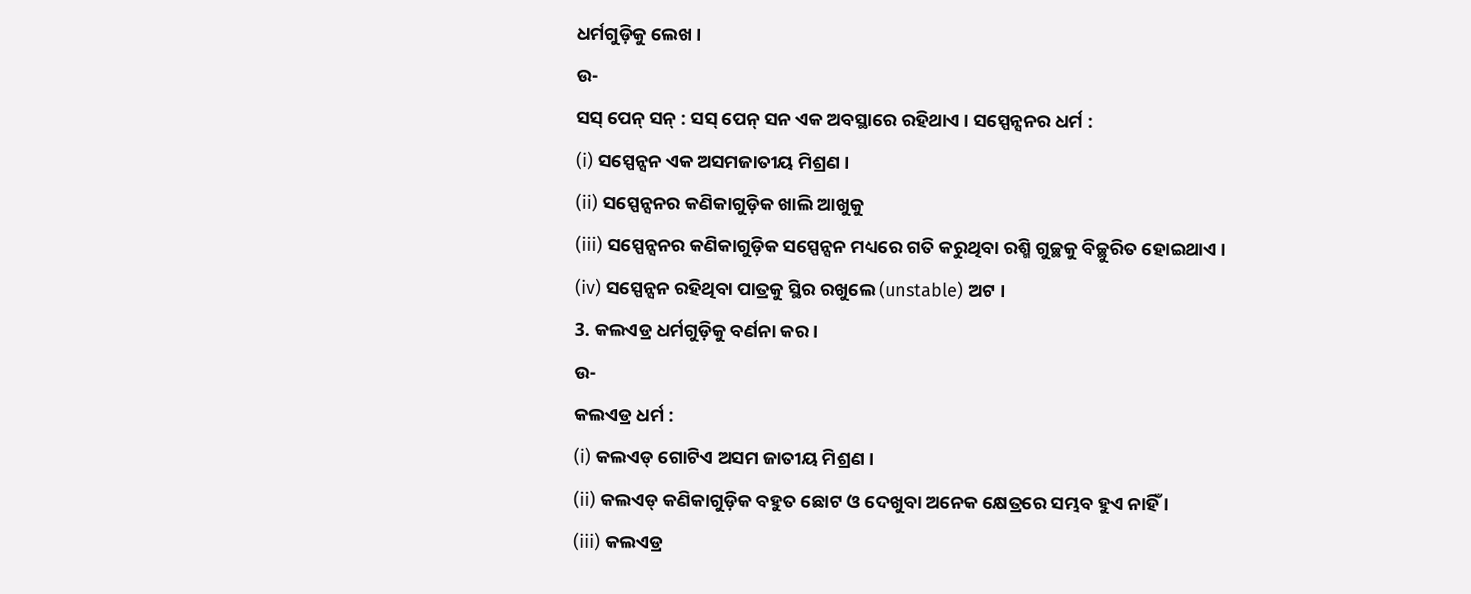ଧର୍ମଗୁଡ଼ିକୁ ଲେଖ ।
ଉ-
ସସ୍ ପେନ୍ ସନ୍ : ସସ୍ ପେନ୍ ସନ ଏକ ଅବସ୍ଥାରେ ରହିଥାଏ । ସସ୍ପେନ୍ସନର ଧର୍ମ :
(i) ସସ୍ପେନ୍ସନ ଏକ ଅସମଜାତୀୟ ମିଶ୍ରଣ ।
(ii) ସସ୍ପେନ୍ସନର କଣିକାଗୁଡ଼ିକ ଖାଲି ଆଖୁକୁ
(iii) ସସ୍ପେନ୍ସନର କଣିକାଗୁଡ଼ିକ ସସ୍ପେନ୍ସନ ମଧ୍ୟରେ ଗତି କରୁଥିବା ରଶ୍ମି ଗୁଚ୍ଛକୁ ବିଚ୍ଛୁରିତ ହୋଇଥାଏ ।
(iv) ସସ୍ପେନ୍ସନ ରହିଥିବା ପାତ୍ରକୁ ସ୍ଥିର ରଖୁଲେ (unstable) ଅଟ ।
3. କଲଏଡ୍ର ଧର୍ମଗୁଡ଼ିକୁ ବର୍ଣନା କର ।
ଉ-
କଲଏଡ୍ର ଧର୍ମ :
(i) କଲଏଡ୍ ଗୋଟିଏ ଅସମ ଜାତୀୟ ମିଶ୍ରଣ ।
(ii) କଲଏଡ୍ କଣିକାଗୁଡ଼ିକ ବହୁତ ଛୋଟ ଓ ଦେଖୁବା ଅନେକ କ୍ଷେତ୍ରରେ ସମ୍ଭବ ହୁଏ ନାହିଁ ।
(iii) କଲଏଡ୍ର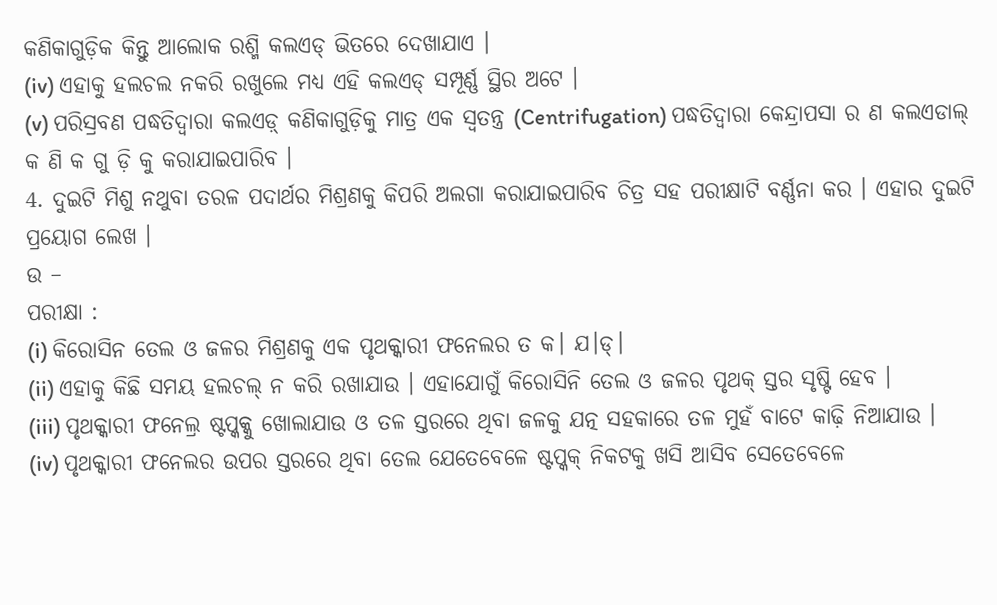କଣିକାଗୁଡ଼ିକ କିନ୍ତୁ ଆଲୋକ ରଶ୍ମି କଲଏଡ୍ ଭିତରେ ଦେଖାଯାଏ ।
(iv) ଏହାକୁ ହଲଚଲ ନକରି ରଖୁଲେ ମଧ୍ୟ ଏହି କଲଏଡ୍ ସମ୍ପୂର୍ଣ୍ଣ ସ୍ଥିର ଅଟେ ।
(v) ପରିସ୍ରବଣ ପଦ୍ଧତିଦ୍ଵାରା କଲଏଡ଼୍ କଣିକାଗୁଡ଼ିକୁ ମାତ୍ର ଏକ ସ୍ଵତନ୍ତ୍ର (Centrifugation) ପଦ୍ଧତିଦ୍ଵାରା କେନ୍ଦ୍ରାପସା ର ଣ କଲଏଡାଲ୍ କ ଣି କ ଗୁ ଡ଼ି କୁ କରାଯାଇପାରିବ ।
4. ଦୁଇଟି ମିଶୁ ନଥୁବା ତରଳ ପଦାର୍ଥର ମିଶ୍ରଣକୁ କିପରି ଅଲଗା କରାଯାଇପାରିବ ଚିତ୍ର ସହ ପରୀକ୍ଷାଟି ବର୍ଣ୍ଣନା କର । ଏହାର ଦୁଇଟି ପ୍ରୟୋଗ ଲେଖ ।
ଉ –
ପରୀକ୍ଷା :
(i) କିରୋସିନ ତେଲ ଓ ଜଳର ମିଶ୍ରଣକୁ ଏକ ପୃଥକ୍କାରୀ ଫନେଲର ତ କ। ଯ।ଡ୍।
(ii) ଏହାକୁ କିଛି ସମୟ ହଲଚଲ୍ ନ କରି ରଖାଯାଉ । ଏହାଯୋଗୁଁ କିରୋସିନି ତେଲ ଓ ଜଳର ପୃଥକ୍ ସ୍ତର ସୃଷ୍ଟି ହେବ ।
(iii) ପୃଥକ୍କାରୀ ଫନେଲ୍ର ଷ୍ଟପ୍କକ୍କୁ ଖୋଲାଯାଉ ଓ ତଳ ସ୍ତରରେ ଥିବା ଜଳକୁ ଯତ୍ନ ସହକାରେ ତଳ ମୁହଁ ବାଟେ କାଢ଼ି ନିଆଯାଉ ।
(iv) ପୃଥକ୍କାରୀ ଫନେଲର ଉପର ସ୍ତରରେ ଥିବା ତେଲ ଯେତେବେଳେ ଷ୍ଟପ୍କକ୍ ନିକଟକୁ ଖସି ଆସିବ ସେତେବେଳେ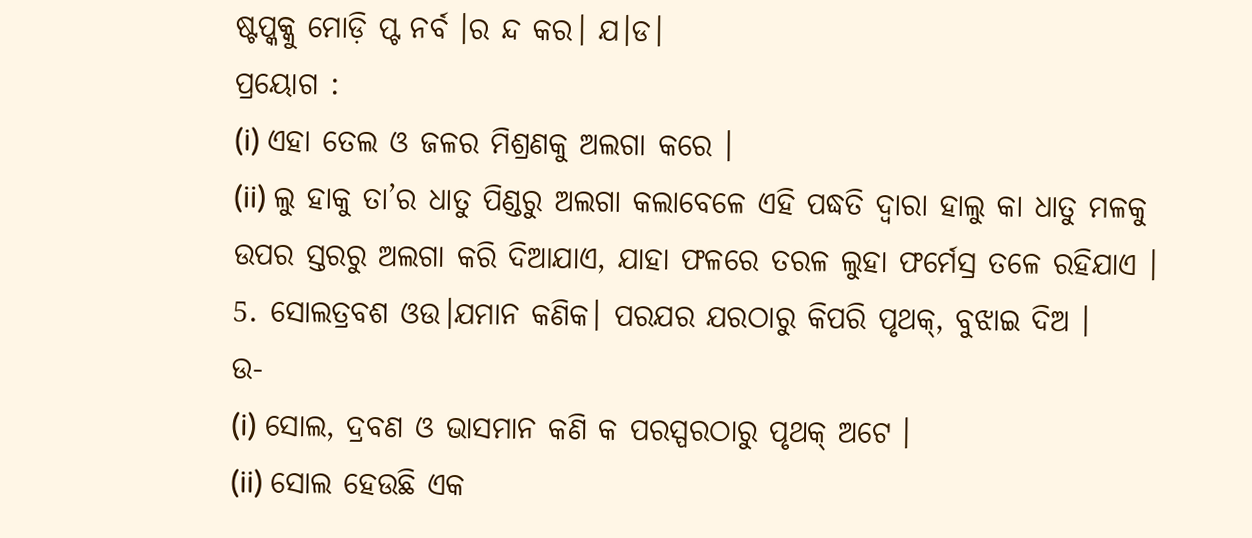ଷ୍ଟପ୍କକ୍କୁ ମୋଡ଼ି ପ୍ଟ ନର୍ବ ।ର ନ୍ଦ କର। ଯ।ଡ।
ପ୍ରୟୋଗ :
(i) ଏହା ତେଲ ଓ ଜଳର ମିଶ୍ରଣକୁ ଅଲଗା କରେ ।
(ii) ଲୁ ହାକୁ ତା’ର ଧାତୁ ପିଣ୍ଡରୁ ଅଲଗା କଲାବେଳେ ଏହି ପଦ୍ଧତି ଦ୍ଵାରା ହାଲୁ କା ଧାତୁ ମଳକୁ ଉପର ସ୍ତରରୁ ଅଲଗା କରି ଦିଆଯାଏ, ଯାହା ଫଳରେ ତରଳ ଲୁହା ଫର୍ମେସ୍ର ତଳେ ରହିଯାଏ ।
5. ସୋଲତ୍ରବଶ ଓଉ।ଯମାନ କଣିକ। ପରଯର ଯରଠାରୁ କିପରି ପୃଥକ୍, ବୁଝାଇ ଦିଅ ।
ଉ-
(i) ସୋଲ, ଦ୍ରବଣ ଓ ଭାସମାନ କଣି କ ପରସ୍ପରଠାରୁ ପୃଥକ୍ ଅଟେ ।
(ii) ସୋଲ ହେଉଛି ଏକ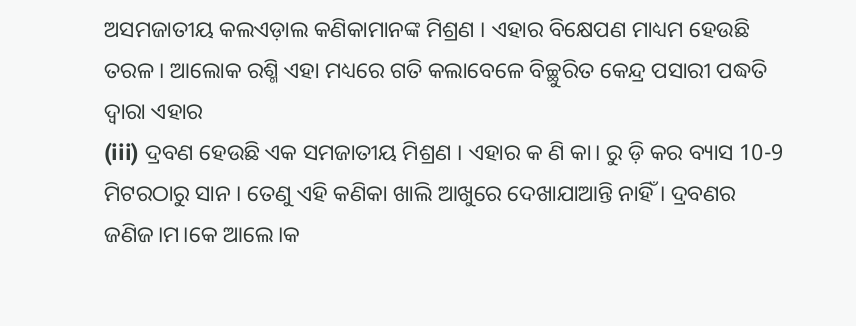ଅସମଜାତୀୟ କଲଏଡ଼ାଲ କଣିକାମାନଙ୍କ ମିଶ୍ରଣ । ଏହାର ବିକ୍ଷେପଣ ମାଧ୍ୟମ ହେଉଛି ତରଳ । ଆଲୋକ ରଶ୍ମି ଏହା ମଧ୍ୟରେ ଗତି କଲାବେଳେ ବିଚ୍ଛୁରିତ କେନ୍ଦ୍ର ପସାରୀ ପଦ୍ଧତି ଦ୍ଵାରା ଏହାର
(iii) ଦ୍ରବଣ ହେଉଛି ଏକ ସମଜାତୀୟ ମିଶ୍ରଣ । ଏହାର କ ଣି କା। ରୁ ଡ଼ି କର ବ୍ୟାସ 10-9 ମିଟରଠାରୁ ସାନ । ତେଣୁ ଏହି କଣିକା ଖାଲି ଆଖୁରେ ଦେଖାଯାଆନ୍ତି ନାହିଁ । ଦ୍ରବଣର ଜଣିଜ।ମ।କେ ଆଲେ।କ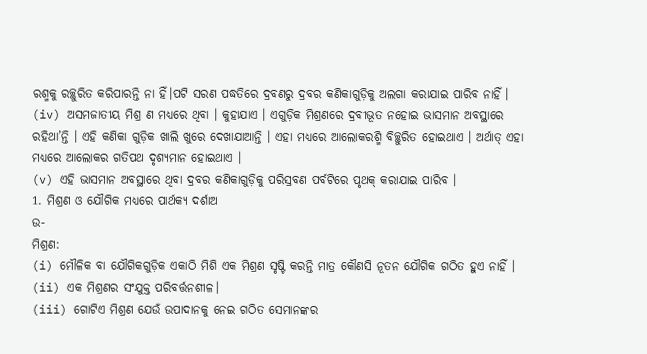ରଶ୍ମକୁ ରଚ୍ଛୁରିତ କରିପାରନ୍ତି ନା ହିଁ।ପଟି ସରଣ ପଦ୍ଧତିରେ ଦ୍ରବଣରୁ ଦ୍ରବର କଣିକାଗୁଡ଼ିକୁ ଅଲଗା କରାଯାଇ ପାରିବ ନାହିଁ ।
(iv) ଅସମଜାତୀୟ ମିଶ୍ର ଣ ମଧ୍ୟରେ ଥିବା । କୁହାଯାଏ । ଏଗୁଡ଼ିକ ମିଶ୍ରଣରେ ଦ୍ରବୀଭୂତ ନହୋଇ ଭାସମାନ ଅବସ୍ଥାରେ ରହିଥା’ନ୍ତି । ଏହି କଣିକା ଗୁଡ଼ିକ ଖାଲି ଖୁରେ ଦେଖାଯାଆନ୍ତି । ଏହା ମଧ୍ୟରେ ଆଲୋକରଶ୍ମି ବିଚ୍ଛୁରିତ ହୋଇଥାଏ । ଅର୍ଥାତ୍ ଏହା ମଧ୍ୟରେ ଆଲୋକର ଗତିପଥ ଦୃଶ୍ୟମାନ ହୋଇଥାଏ ।
(v) ଏହି ଭାସମାନ ଅବସ୍ଥାରେ ଥିବା ଦ୍ରବର କଣିକାଗୁଡ଼ିକୁ ପରିସ୍ରବଣ ପର୍ବଟିରେ ପୃଥକ୍ କରାଯାଇ ପାରିବ ।
1. ମିଶ୍ରଣ ଓ ଯୌଗିକ ମଧ୍ୟରେ ପାର୍ଥକ୍ୟ ଦର୍ଶାଅ
ଉ-
ମିଶ୍ରଣ:
(i) ମୌଳିକ ବା ଯୌଗିକଗୁଡ଼ିକ ଏକାଠି ମିଶି ଏକ ମିଶ୍ରଣ ସୃଷ୍ଟି କରନ୍ତି ମାତ୍ର କୌଣସି ନୂତନ ଯୌଗିକ ଗଠିତ ହୁଏ ନାହିଁ ।
(ii) ଏକ ମିଶ୍ରଣର ସଂଯୁକ୍ତ ପରିବର୍ତ୍ତନଶୀଳ।
(iii) ଗୋଟିଏ ମିଶ୍ରଣ ଯେଉଁ ଉପାଦାନକୁ ନେଇ ଗଠିତ ସେମାନଙ୍କର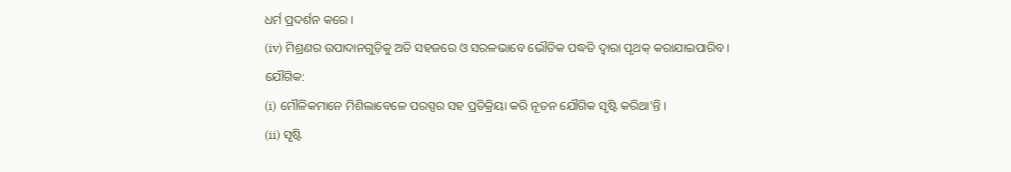ଧର୍ମ ପ୍ରଦର୍ଶନ କରେ ।
(iv) ମିଶ୍ରଣର ଉପାଦାନଗୁଡ଼ିକୁ ଅତି ସହଜରେ ଓ ସରଳଭାବେ ଭୌତିକ ପଦ୍ଧତି ଦ୍ଵାରା ପୃଥକ୍ କରାଯାଇପାରିବ ।
ଯୌଗିକ:
(i) ମୌଳିକମାନେ ମିଶିଲାବେଳେ ପରସ୍ପର ସହ ପ୍ରତିକ୍ରିୟା କରି ନୂତନ ଯୌଗିକ ସୃଷ୍ଟି କରିଥା’ନ୍ତି ।
(ii) ସୃଷ୍ଟି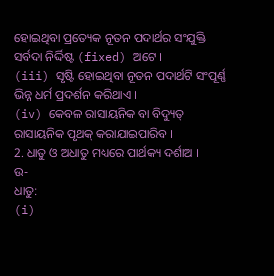ହୋଇଥିବା ପ୍ରତ୍ୟେକ ନୂତନ ପଦାର୍ଥର ସଂଯୁକ୍ତି ସର୍ବଦା ନିର୍ଦ୍ଦିଷ୍ଟ (fixed) ଅଟେ ।
(iii) ସୃଷ୍ଟି ହୋଇଥିବା ନୂତନ ପଦାର୍ଥଟି ସଂପୂର୍ଣ୍ଣ ଭିନ୍ନ ଧର୍ମ ପ୍ରଦର୍ଶନ କରିଥାଏ ।
(iv) କେବଳ ରାସାୟନିକ ବା ବିଦ୍ୟୁତ୍ ରାସାୟନିକ ପୃଥକ୍ କରାଯାଇପାରିବ ।
2. ଧାତୁ ଓ ଅଧାତୁ ମଧ୍ୟରେ ପାର୍ଥକ୍ୟ ଦର୍ଶାଅ ।
ଉ-
ଧାତୁ:
(i)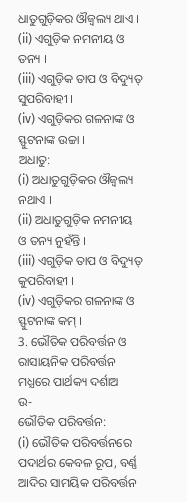ଧାତୁଗୁଡ଼ିକର ଔଜ୍ୱଲ୍ୟ ଥାଏ ।
(ii) ଏଗୁଡ଼ିକ ନମନୀୟ ଓ ତନ୍ୟ ।
(iii) ଏଗୁଡ଼ିକ ତାପ ଓ ବିଦ୍ୟୁତ୍ ସୁପରିବାହୀ ।
(iv) ଏଗୁଡ଼ିକର ଗଳନାଙ୍କ ଓ ସ୍ଫୁଟନାଙ୍କ ଉଚ୍ଚା ।
ଅଧାତୁ:
(i) ଅଧାତୁଗୁଡ଼ିକର ଔଜ୍ୱଲ୍ୟ ନଥାଏ ।
(ii) ଅଧାତୁଗୁଡ଼ିକ ନମନୀୟ ଓ ତନ୍ୟ ନୁହଁନ୍ତି ।
(iii) ଏଗୁଡ଼ିକ ତାପ ଓ ବିଦ୍ୟୁତ୍ କୁପରିବାହୀ ।
(iv) ଏଗୁଡ଼ିକର ଗଳନାଙ୍କ ଓ ସ୍ଫୁଟନାଙ୍କ କମ୍ ।
3. ଭୌତିକ ପରିବର୍ତ୍ତନ ଓ ରାସାୟନିକ ପରିବର୍ତ୍ତନ ମଧ୍ଯରେ ପାର୍ଥକ୍ୟ ଦର୍ଶାଅ
ଉ-
ଭୌତିକ ପରିବର୍ତ୍ତନ:
(i) ଭୌତିକ ପରିବର୍ତ୍ତନରେ ପଦାର୍ଥର କେବଳ ରୂପ, ବର୍ଣ୍ଣ ଆଦିର ସାମୟିକ ପରିବର୍ତ୍ତନ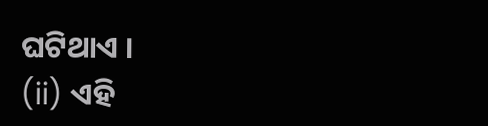ଘଟିଥାଏ ।
(ii) ଏହି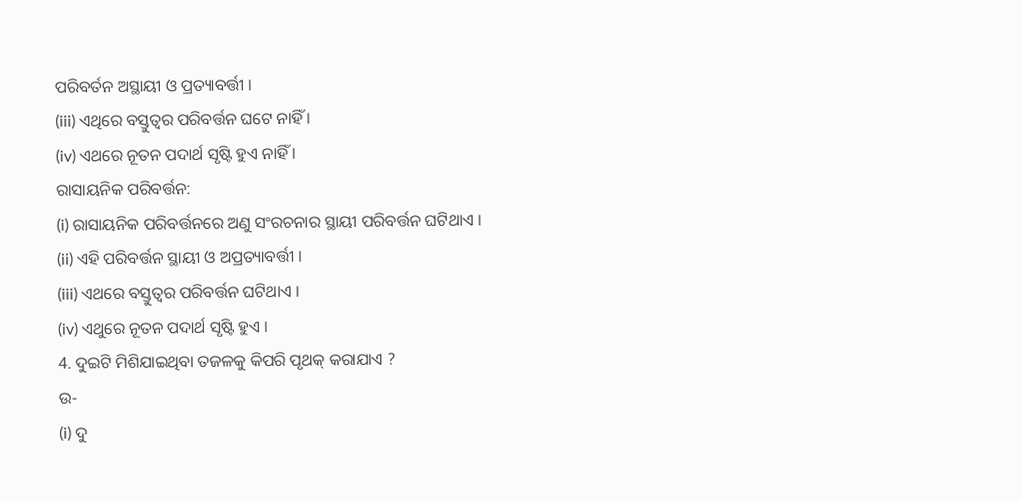ପରିବର୍ତନ ଅସ୍ଥାୟୀ ଓ ପ୍ରତ୍ୟାବର୍ତ୍ତୀ ।
(iii) ଏଥିରେ ବସ୍ତୁତ୍ଵର ପରିବର୍ତ୍ତନ ଘଟେ ନାହିଁ ।
(iv) ଏଥରେ ନୂତନ ପଦାର୍ଥ ସୃଷ୍ଟି ହୁଏ ନାହିଁ ।
ରାସାୟନିକ ପରିବର୍ତ୍ତନ:
(i) ରାସାୟନିକ ପରିବର୍ତ୍ତନରେ ଅଣୁ ସଂରଚନାର ସ୍ଥାୟୀ ପରିବର୍ତ୍ତନ ଘଟିଥାଏ ।
(ii) ଏହି ପରିବର୍ତ୍ତନ ସ୍ଥାୟୀ ଓ ଅପ୍ରତ୍ୟାବର୍ତ୍ତୀ ।
(iii) ଏଥରେ ବସ୍ତୁତ୍ଵର ପରିବର୍ତ୍ତନ ଘଟିଥାଏ ।
(iv) ଏଥୁରେ ନୂତନ ପଦାର୍ଥ ସୃଷ୍ଟି ହୁଏ ।
4. ଦୁଇଟି ମିଶିଯାଇଥିବା ତଜଳକୁ କିପରି ପୃଥକ୍ କରାଯାଏ ?
ଉ-
(i) ଦୁ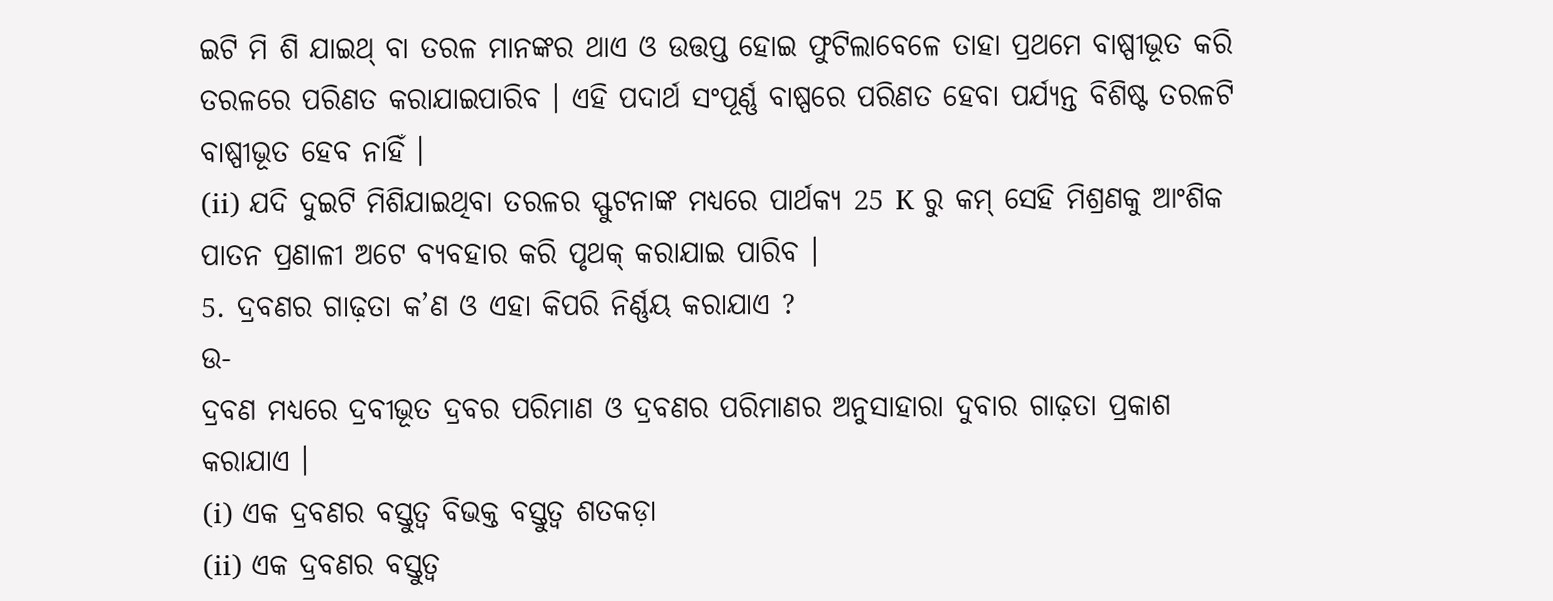ଇଟି ମି ଶି ଯାଇଥ୍ ବା ତରଳ ମାନଙ୍କର ଥାଏ ଓ ଉତ୍ତପ୍ତ ହୋଇ ଫୁଟିଲାବେଳେ ତାହା ପ୍ରଥମେ ବାଷ୍ପୀଭୂତ କରି ତରଳରେ ପରିଣତ କରାଯାଇପାରିବ । ଏହି ପଦାର୍ଥ ସଂପୂର୍ଣ୍ଣ ବାଷ୍ପରେ ପରିଣତ ହେବା ପର୍ଯ୍ୟନ୍ତ ବିଶିଷ୍ଟ ତରଳଟି ବାଷ୍ପୀଭୂତ ହେବ ନାହିଁ ।
(ii) ଯଦି ଦୁଇଟି ମିଶିଯାଇଥିବା ତରଳର ସ୍ଫୁଟନାଙ୍କ ମଧ୍ୟରେ ପାର୍ଥକ୍ୟ 25 K ରୁ କମ୍ ସେହି ମିଶ୍ରଣକୁ ଆଂଶିକ ପାତନ ପ୍ରଣାଳୀ ଅଟେ ବ୍ୟବହାର କରି ପୃଥକ୍ କରାଯାଇ ପାରିବ ।
5. ଦ୍ରବଣର ଗାଢ଼ତା କ’ଣ ଓ ଏହା କିପରି ନିର୍ଣ୍ଣୟ କରାଯାଏ ?
ଉ-
ଦ୍ରବଣ ମଧ୍ଯରେ ଦ୍ରବୀଭୂତ ଦ୍ରବର ପରିମାଣ ଓ ଦ୍ରବଣର ପରିମାଣର ଅନୁସାହାରା ଦୁବାର ଗାଢ଼ତା ପ୍ରକାଶ କରାଯାଏ ।
(i) ଏକ ଦ୍ରବଣର ବସ୍ତୁତ୍ଵ ବିଭକ୍ତ ବସ୍ତୁତ୍ୱ ଶତକଡ଼ା
(ii) ଏକ ଦ୍ରବଣର ବସ୍ତୁତ୍ଵ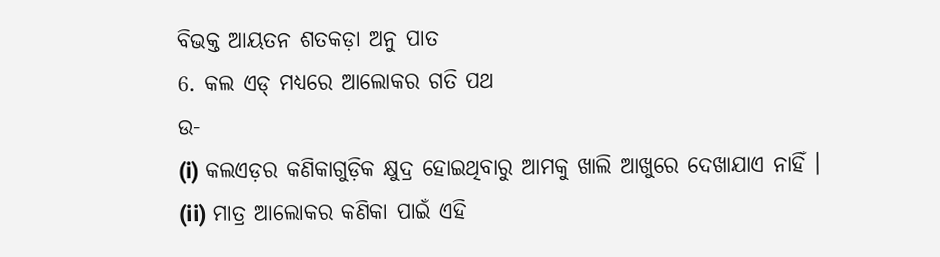ବିଭକ୍ତ ଆୟତନ ଶତକଡ଼ା ଅନୁ ପାତ
6. କଲ ଏଡ୍ ମଧ୍ୟରେ ଆଲୋକର ଗତି ପଥ
ଉ-
(i) କଲଏଡ଼ର କଣିକାଗୁଡ଼ିକ କ୍ଷୁଦ୍ର ହୋଇଥିବାରୁ ଆମକୁ ଖାଲି ଆଖୁରେ ଦେଖାଯାଏ ନାହିଁ ।
(ii) ମାତ୍ର ଆଲୋକର କଣିକା ପାଇଁ ଏହି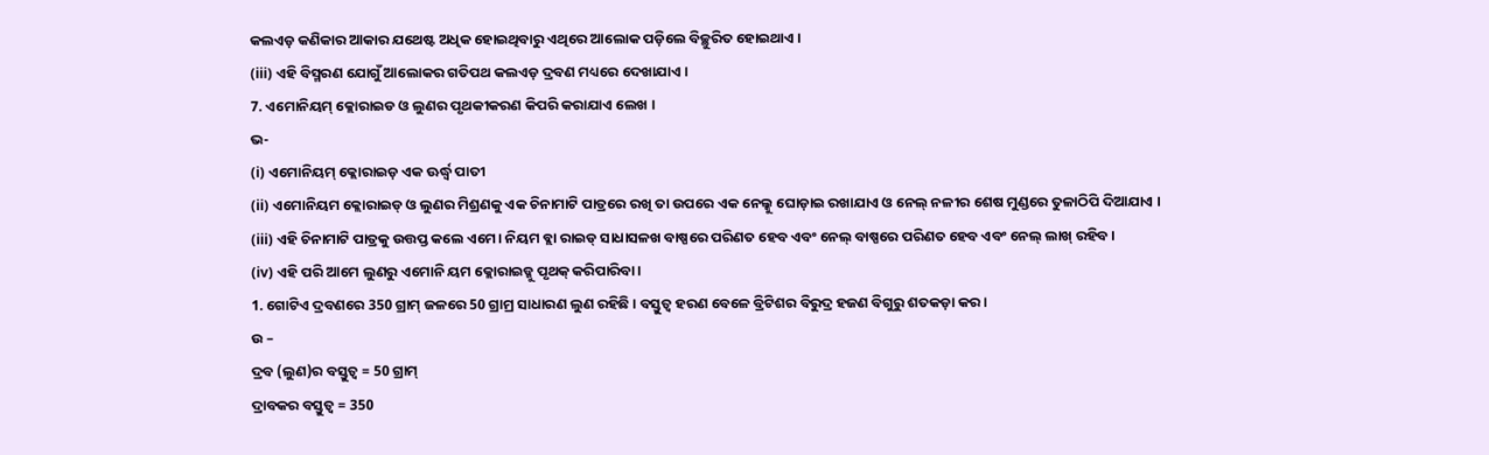କଲଏଡ଼ କଣିକାର ଆକାର ଯଥେଷ୍ଟ ଅଧିକ ହୋଇଥିବାରୁ ଏଥିରେ ଆଲୋକ ପଡ଼ିଲେ ବିଚ୍ଛୁରିତ ହୋଇଥାଏ ।
(iii) ଏହି ବିସ୍ମରଣ ଯୋଗୁଁ ଆଲୋକର ଗତିପଥ କଲଏଡ଼ ଦ୍ରବଣ ମଧ୍ୟରେ ଦେଖାଯାଏ ।
7. ଏମୋନିୟମ୍ କ୍ଲୋରାଇଡ ଓ ଲୁଣର ପୃଥକୀକରଣ କିପରି କରାଯାଏ ଲେଖ ।
ଭ-
(i) ଏମୋନିୟମ୍ କ୍ଲୋରାଇଡ଼ ଏକ ଊର୍ଦ୍ଧ୍ୱ ପାତୀ
(ii) ଏମୋନିୟମ କ୍ଲୋରାଇଡ୍ ଓ ଲୁଣର ମିଶ୍ରଣକୁ ଏକ ଚିନାମାଟି ପାତ୍ରରେ ରଖି ତା ଉପରେ ଏକ ନେଲ୍କୁ ଘୋଡ଼ାଇ ରଖାଯାଏ ଓ ନେଲ୍ ନଳୀର ଶେଷ ମୁଣ୍ଡରେ ତୁଳାଠିପି ଦିଆଯାଏ ।
(iii) ଏହି ଚିନାମାଟି ପାତ୍ରକୁ ଉତ୍ତପ୍ତ କଲେ ଏମେ। ନିୟମ ବ୍ଲା ରାଇଡ୍ ସାଧାସଳଖ ବାଷ୍ପରେ ପରିଣତ ହେବ ଏବଂ ନେଲ୍ ବାଷ୍ପରେ ପରିଣତ ହେବ ଏବଂ ନେଲ୍ ଲାଖ୍ ରହିବ ।
(iv) ଏହି ପରି ଆମେ ଲୁଣରୁ ଏମୋନି ୟମ କ୍ଲୋରାଇଡ୍କୁ ପୃଥକ୍ କରିପାରିବା ।
1. ଗୋଟିଏ ଦ୍ରବଣରେ 350 ଗ୍ରାମ୍ ଜଳରେ 50 ଗ୍ରାମ୍ର ସାଧାରଣ ଲୁଣ ରହିଛି । ବସ୍ତୁତ୍ଵ ହରଣ ବେଳେ ବ୍ରିଟିଶର ବିରୁଦ୍ର ହଜଣ ବିଗୁରୁ ଶତକଡ଼ା କର ।
ଉ –
ଦ୍ରବ (ଲୁଣ)ର ବସ୍ତୁତ୍ଵ = 50 ଗ୍ରାମ୍
ଦ୍ରାବକର ବସ୍ତୁତ୍ଵ = 350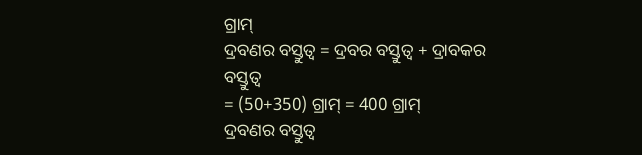ଗ୍ରାମ୍
ଦ୍ରବଣର ବସ୍ତୁତ୍ଵ = ଦ୍ରବର ବସ୍ତୁତ୍ୱ + ଦ୍ରାବକର ବସ୍ତୁତ୍ଵ
= (50+350) ଗ୍ରାମ୍ = 400 ଗ୍ରାମ୍
ଦ୍ରବଣର ବସ୍ତୁତ୍ଵ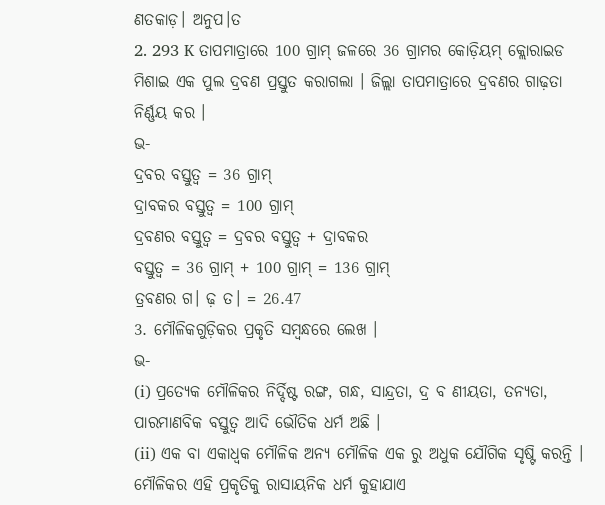ଣତକାଡ଼। ଅନୁପ।ତ
2. 293 K ତାପମାତ୍ରାରେ 100 ଗ୍ରାମ୍ ଜଳରେ 36 ଗ୍ରାମର କୋଡ଼ିୟମ୍ କ୍ଲୋରାଇଡ ମିଶାଇ ଏକ ପୁଲ ଦ୍ରବଣ ପ୍ରସ୍ତୁତ କରାଗଲା । ଜିଲ୍ଲା ତାପମାତ୍ରାରେ ଦ୍ରବଣର ଗାଢ଼ତା ନିର୍ଣ୍ଣୟ କର ।
ଭ-
ଦ୍ରବର ବସ୍ତୁତ୍ଵ = 36 ଗ୍ରାମ୍
ଦ୍ରାବକର ବସ୍ତୁତ୍ଵ = 100 ଗ୍ରାମ୍
ଦ୍ରବଣର ବସ୍ତୁତ୍ଵ = ଦ୍ରବର ବସ୍ତୁତ୍ଵ + ଦ୍ରାବକର
ବସ୍ତୁତ୍ଵ = 36 ଗ୍ରାମ୍ + 100 ଗ୍ରାମ୍ = 136 ଗ୍ରାମ୍
ତ୍ରବଣର ଗ। ଢ଼ ତ। = 26.47
3. ମୌଳିକଗୁଡ଼ିକର ପ୍ରକୃତି ସମ୍ବନ୍ଧରେ ଲେଖ ।
ଭ-
(i) ପ୍ରତ୍ୟେକ ମୌଳିକର ନିର୍ଦ୍ଦିଷ୍ଟ ରଙ୍ଗ, ଗନ୍ଧ, ସାନ୍ଦ୍ରତା, ଦ୍ର ବ ଣୀୟତା, ତନ୍ୟତା, ପାରମାଣବିକ ବସ୍ତୁତ୍ଵ ଆଦି ଭୌତିକ ଧର୍ମ ଅଛି ।
(ii) ଏକ ବା ଏକାଧ୍ଵକ ମୌଳିକ ଅନ୍ୟ ମୌଳିକ ଏକ ରୁ ଅଧୁକ ଯୌଗିକ ସୃଷ୍ଟି କରନ୍ତି । ମୌଳିକର ଏହି ପ୍ରକୃତିକୁ ରାସାୟନିକ ଧର୍ମ କୁହାଯାଏ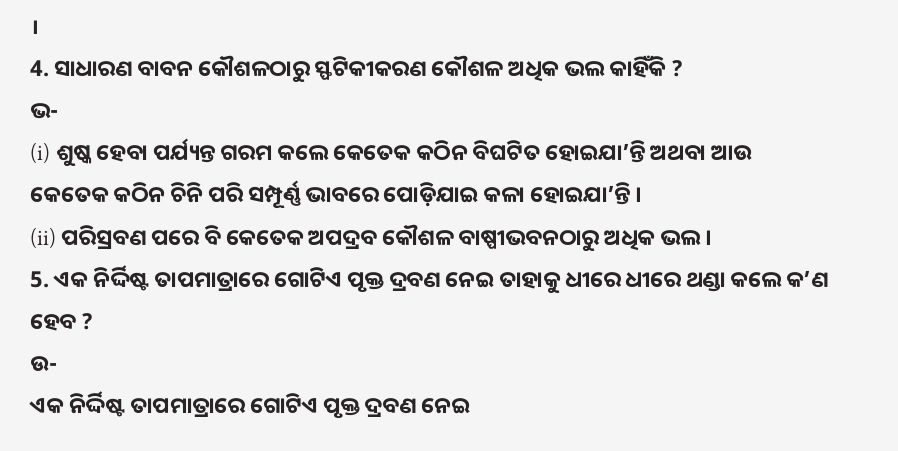।
4. ସାଧାରଣ ବାବନ କୌଶଳଠାରୁ ସ୍ଫଟିକୀକରଣ କୌଶଳ ଅଧିକ ଭଲ କାହିଁକି ?
ଭ-
(i) ଶୁଷ୍କ ହେବା ପର୍ଯ୍ୟନ୍ତ ଗରମ କଲେ କେତେକ କଠିନ ବିଘଟିତ ହୋଇଯା’ନ୍ତି ଅଥବା ଆଉ କେତେକ କଠିନ ଚିନି ପରି ସମ୍ପୂର୍ଣ୍ଣ ଭାବରେ ପୋଡ଼ିଯାଇ କଳା ହୋଇଯା’ନ୍ତି ।
(ii) ପରିସ୍ରବଣ ପରେ ବି କେତେକ ଅପଦ୍ରବ କୌଶଳ ବାଷ୍ପୀଭବନଠାରୁ ଅଧିକ ଭଲ ।
5. ଏକ ନିର୍ଦ୍ଦିଷ୍ଟ ତାପମାତ୍ରାରେ ଗୋଟିଏ ପୃକ୍ତ ଦ୍ରବଣ ନେଇ ତାହାକୁ ଧୀରେ ଧୀରେ ଥଣ୍ଡା କଲେ କ’ଣ ହେବ ?
ଉ-
ଏକ ନିର୍ଦ୍ଦିଷ୍ଟ ତାପମାତ୍ରାରେ ଗୋଟିଏ ପୃକ୍ତ ଦ୍ରବଣ ନେଇ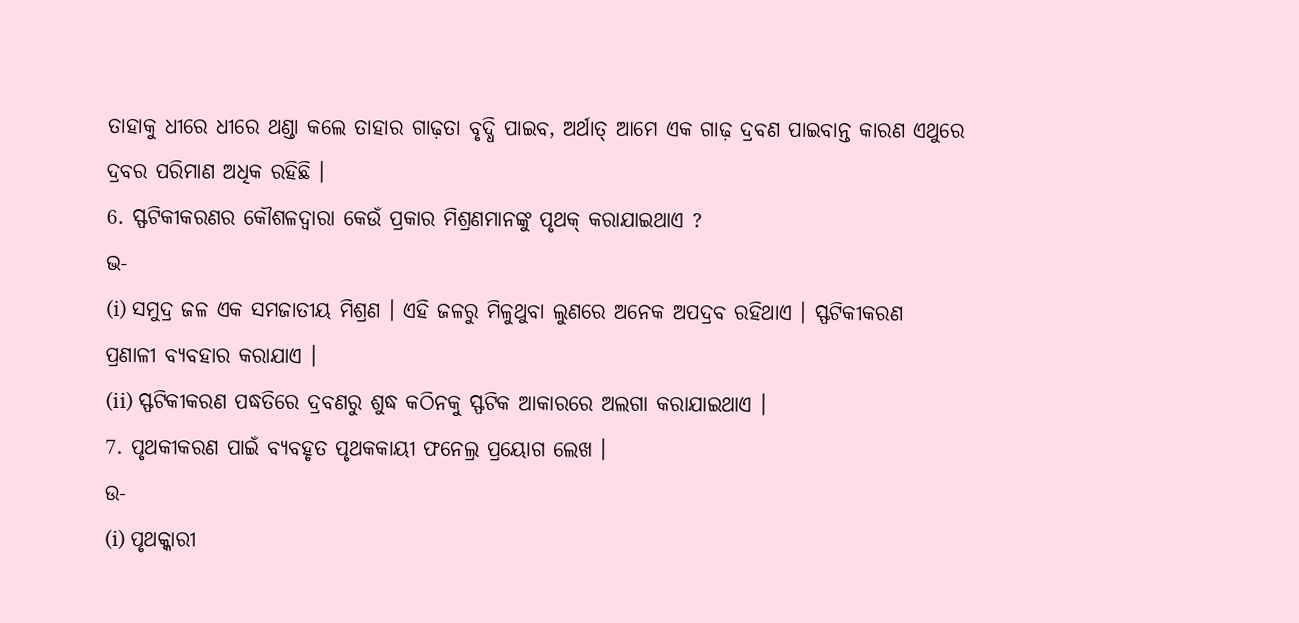ତାହାକୁ ଧୀରେ ଧୀରେ ଥଣ୍ଡା କଲେ ତାହାର ଗାଢ଼ତା ବୃଦ୍ଧି ପାଇବ, ଅର୍ଥାତ୍ ଆମେ ଏକ ଗାଢ଼ ଦ୍ରବଣ ପାଇବାନ୍ତ କାରଣ ଏଥୁରେ ଦ୍ରବର ପରିମାଣ ଅଧିକ ରହିଛି ।
6. ସ୍ଫଟିକୀକରଣର କୌଶଳଦ୍ଵାରା କେଉଁ ପ୍ରକାର ମିଶ୍ରଣମାନଙ୍କୁ ପୃଥକ୍ କରାଯାଇଥାଏ ?
ଭ-
(i) ସମୁଦ୍ର ଜଳ ଏକ ସମଜାତୀୟ ମିଶ୍ରଣ । ଏହି ଜଳରୁ ମିଳୁଥୁବା ଲୁଣରେ ଅନେକ ଅପଦ୍ରବ ରହିଥାଏ । ସ୍ଫଟିକୀକରଣ ପ୍ରଣାଳୀ ବ୍ୟବହାର କରାଯାଏ ।
(ii) ସ୍ଫଟିକୀକରଣ ପଦ୍ଧତିରେ ଦ୍ରବଣରୁ ଶୁଦ୍ଧ କଠିନକୁ ସ୍ଫଟିକ ଆକାରରେ ଅଲଗା କରାଯାଇଥାଏ ।
7. ପୃଥକୀକରଣ ପାଇଁ ବ୍ୟବହୃତ ପୃଥକକାୟୀ ଫନେଲ୍ର ପ୍ରୟୋଗ ଲେଖ ।
ଉ-
(i) ପୃଥକ୍କାରୀ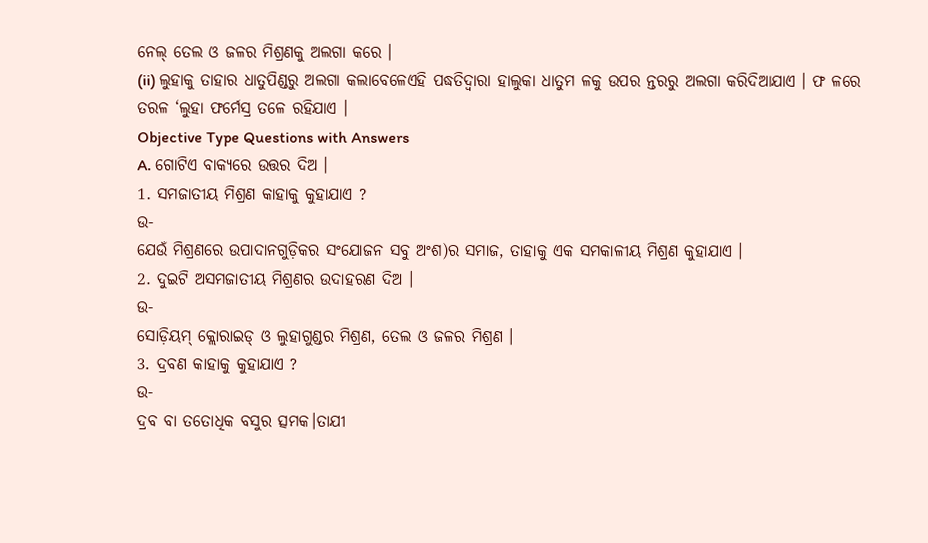ନେଲ୍ ତେଲ ଓ ଜଳର ମିଶ୍ରଣକୁ ଅଲଗା କରେ ।
(ii) ଲୁହାକୁ ତାହାର ଧାତୁପିଣ୍ଡରୁ ଅଲଗା କଲାବେଳେଏହି ପଦ୍ଧତିଦ୍ଵାରା ହାଲୁକା ଧାତୁମ ଳକୁ ଉପର ନ୍ତରରୁ ଅଲଗା କରିଦିଆଯାଏ । ଫ ଳରେ ତରଳ ‘ଲୁହା ଫର୍ମେସ୍ର ତଳେ ରହିଯାଏ ।
Objective Type Questions with Answers
A. ଗୋଟିଏ ବାକ୍ୟରେ ଉତ୍ତର ଦିଅ ।
1. ସମଜାତୀୟ ମିଶ୍ରଣ କାହାକୁ କୁହାଯାଏ ?
ଉ-
ଯେଉଁ ମିଶ୍ରଣରେ ଉପାଦାନଗୁଡ଼ିକର ସଂଯୋଜନ ସବୁ ଅଂଶ)ର ସମାଜ, ତାହାକୁ ଏକ ସମକାଳୀୟ ମିଶ୍ରଣ କୁହାଯାଏ ।
2. ଦୁଇଟି ଅସମଜାତୀୟ ମିଶ୍ରଣର ଉଦାହରଣ ଦିଅ ।
ଉ-
ସୋଡ଼ିୟମ୍ କ୍ଲୋରାଇଡ୍ ଓ ଲୁହାଗୁଣ୍ଡର ମିଶ୍ରଣ, ତେଲ ଓ ଜଳର ମିଶ୍ରଣ ।
3. ଦ୍ରବଣ କାହାକୁ କୁହାଯାଏ ?
ଉ-
ଦ୍ରବ ବା ତତୋଧିକ ବସୁର ତ୍ସମକ।ତାଯୀ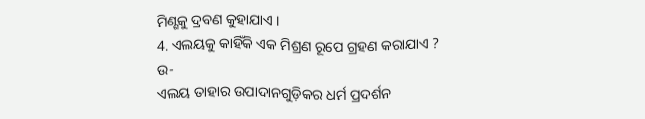ମିଣ୍ଶକୁ ଦ୍ରବଣ କୁହାଯାଏ ।
4. ଏଲୟକୁ କାହିଁକି ଏକ ମିଶ୍ରଣ ରୂପେ ଗ୍ରହଣ କରାଯାଏ ?
ଉ-
ଏଲୟ ତାହାର ଉପାଦାନଗୁଡ଼ିକର ଧର୍ମ ପ୍ରଦର୍ଶନ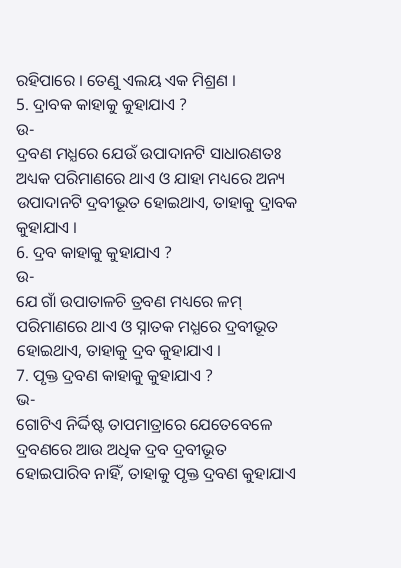ରହିପାରେ । ତେଣୁ ଏଲୟ ଏକ ମିଶ୍ରଣ ।
5. ଦ୍ରାବକ କାହାକୁ କୁହାଯାଏ ?
ଉ-
ଦ୍ରବଣ ମଧ୍ଯରେ ଯେଉଁ ଉପାଦାନଟି ସାଧାରଣତଃ ଅଧ୍ୟକ ପରିମାଣରେ ଥାଏ ଓ ଯାହା ମଧ୍ୟରେ ଅନ୍ୟ ଉପାଦାନଟି ଦ୍ରବୀଭୂତ ହୋଇଥାଏ, ତାହାକୁ ଦ୍ରାବକ କୁହାଯାଏ ।
6. ଦ୍ରବ କାହାକୁ କୁହାଯାଏ ?
ଉ-
ଯେ ଗାଁ ଉପାତାଳଚି ତ୍ରବଣ ମଧ୍ୟରେ ଳମ୍ ପରିମାଣରେ ଥାଏ ଓ ସ୍ନାତକ ମଧ୍ଯରେ ଦ୍ରବୀଭୂତ ହୋଇଥାଏ, ତାହାକୁ ଦ୍ରବ କୁହାଯାଏ ।
7. ପୃକ୍ତ ଦ୍ରବଣ କାହାକୁ କୁହାଯାଏ ?
ଭ-
ଗୋଟିଏ ନିର୍ଦ୍ଦିଷ୍ଟ ତାପମାତ୍ରାରେ ଯେତେବେଳେ ଦ୍ରବଣରେ ଆଉ ଅଧିକ ଦ୍ରବ ଦ୍ରବୀଭୂତ ହୋଇପାରିବ ନାହିଁ, ତାହାକୁ ପୃକ୍ତ ଦ୍ରବଣ କୁହାଯାଏ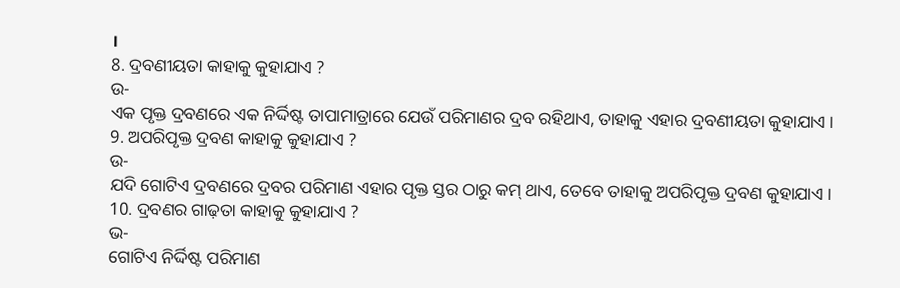।
8. ଦ୍ରବଣୀୟତା କାହାକୁ କୁହାଯାଏ ?
ଉ-
ଏକ ପୃକ୍ତ ଦ୍ରବଣରେ ଏକ ନିର୍ଦ୍ଦିଷ୍ଟ ତାପାମାତ୍ରାରେ ଯେଉଁ ପରିମାଣର ଦ୍ରବ ରହିଥାଏ, ତାହାକୁ ଏହାର ଦ୍ରବଣୀୟତା କୁହାଯାଏ ।
9. ଅପରିପୃକ୍ତ ଦ୍ରବଣ କାହାକୁ କୁହାଯାଏ ?
ଉ-
ଯଦି ଗୋଟିଏ ଦ୍ରବଣରେ ଦ୍ରବର ପରିମାଣ ଏହାର ପୃକ୍ତ ସ୍ତର ଠାରୁ କମ୍ ଥାଏ, ତେବେ ତାହାକୁ ଅପରିପୃକ୍ତ ଦ୍ରବଣ କୁହାଯାଏ ।
10. ଦ୍ରବଣର ଗାଢ଼ତା କାହାକୁ କୁହାଯାଏ ?
ଭ-
ଗୋଟିଏ ନିର୍ଦ୍ଦିଷ୍ଟ ପରିମାଣ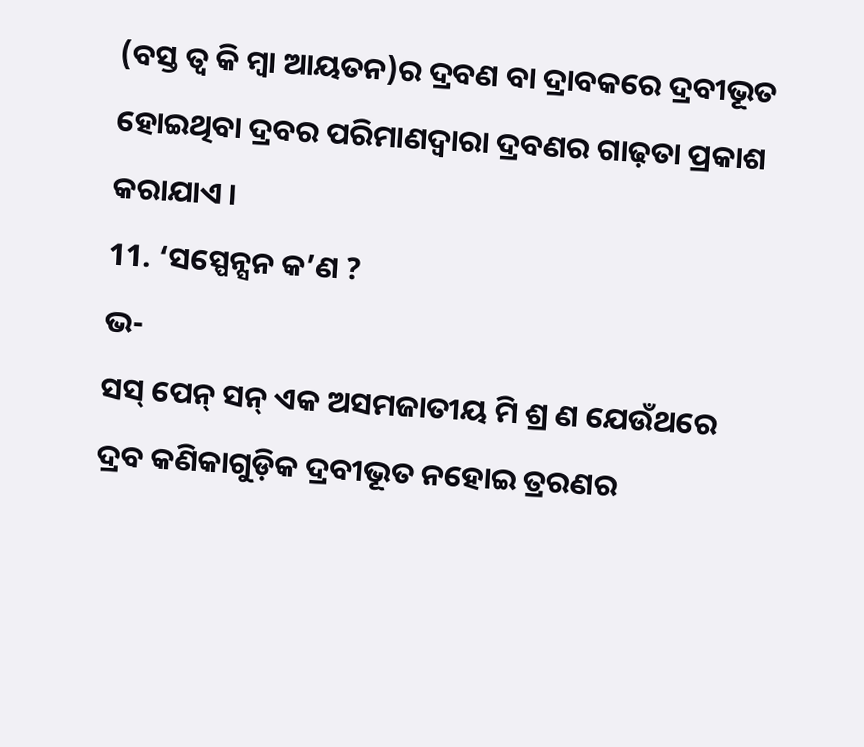(ବସ୍ତ ତ୍ଵ କି ମ୍ବା ଆୟତନ)ର ଦ୍ରବଣ ବା ଦ୍ରାବକରେ ଦ୍ରବୀଭୂତ ହୋଇଥିବା ଦ୍ରବର ପରିମାଣଦ୍ଵାରା ଦ୍ରବଣର ଗାଢ଼ତା ପ୍ରକାଶ କରାଯାଏ ।
11. ‘ସସ୍ପେନ୍ସନ କ’ଣ ?
ଭ-
ସସ୍ ପେନ୍ ସନ୍ ଏକ ଅସମଜାତୀୟ ମି ଶ୍ର ଣ ଯେଉଁଥରେ ଦ୍ରବ କଣିକାଗୁଡ଼ିକ ଦ୍ରବୀଭୂତ ନହୋଇ ତ୍ରରଣର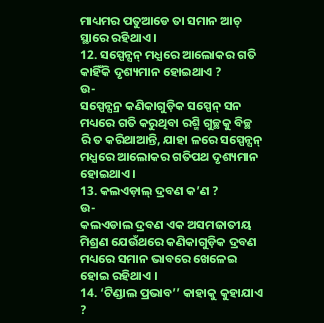ମାଧ୍ୟମର ପତୁଆଡେ ତା ସମାନ ଆଚ୍ ସ୍ଥାରେ ରହିଥାଏ ।
12. ସସ୍ପେନ୍ସନ୍ ମଧ୍ଯରେ ଆଲୋକର ଗତି କାହିଁକି ଦୃଶ୍ୟମାନ ହୋଇଥାଏ ?
ଉ-
ସସ୍ପେନ୍ସନ୍ର କଣିକାଗୁଡ଼ିକ ସସ୍ପେନ୍ ସନ ମଧ୍ୟରେ ଗତି କରୁଥିବା ରଶ୍ମି ଗୁଚ୍ଛକୁ ବିଚ୍ଛ ରି ତ କରିଥାଆନ୍ତି, ଯାହା ଳରେ ସସ୍ପେନ୍ସନ୍ ମଧ୍ଯରେ ଆଲୋକର ଗତିପଥ ଦୃଶ୍ୟମାନ ହୋଇଥାଏ ।
13. କଲଏଡ଼ାଲ୍ ଦ୍ରବଣ କ’ଣ ?
ଉ-
କଲଏଡାଲ ଦ୍ରବଣ ଏକ ଅସମଜାତୀୟ ମିଶ୍ରଣ ଯେଉଁଥରେ କଣିକାଗୁଡ଼ିକ ଦ୍ରବଣ ମଧ୍ୟରେ ସମାନ ଭାବରେ ଖେଳେଇ ହୋଇ ରହିଥାଏ ।
14. ‘ଟିଣ୍ଡାଲ ପ୍ରଭାବ’’ କାହାକୁ କୁହାଯାଏ ?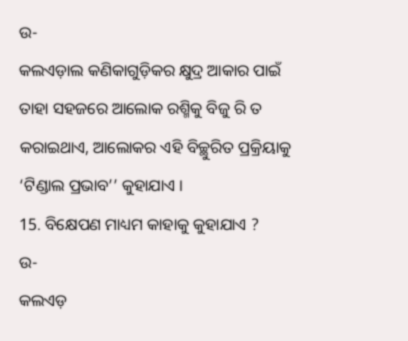ଉ-
କଲଏଡ଼ାଲ କଣିକାଗୁଡ଼ିକର କ୍ଷୁଦ୍ର ଆକାର ପାଇଁ ତାହା ସହଜରେ ଆଲୋକ ରଶ୍ମିକୁ ବିଜୁ ରି ତ କରାଇଥାଏ, ଆଲୋକର ଏହି ବିଚ୍ଛୁରିତ ପ୍ରକ୍ରିୟାକୁ ‘ଟିଣ୍ଡାଲ ପ୍ରଭାବ’’ କୁହାଯାଏ ।
15. ବିକ୍ଷେପଣ ମାଧ୍ୟମ କାହାକୁ କୁହାଯାଏ ?
ଉ-
କଲଏଡ଼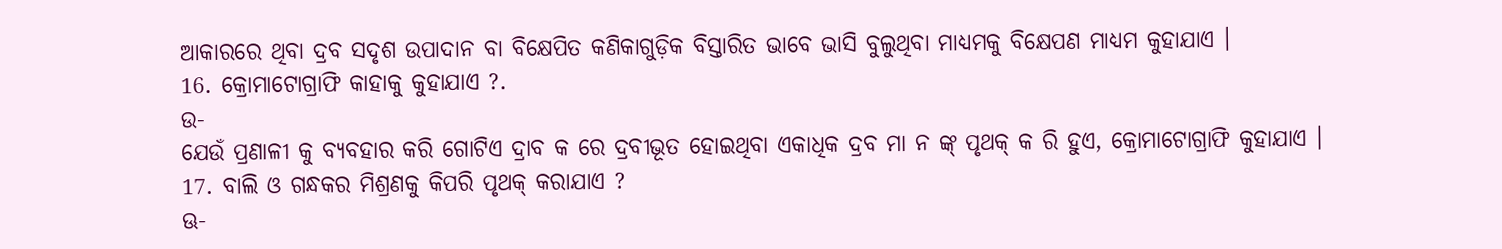ଆକାରରେ ଥିବା ଦ୍ରବ ସଦୃଶ ଉପାଦାନ ବା ବିକ୍ଷେପିତ କଣିକାଗୁଡ଼ିକ ବିସ୍ତାରିତ ଭାବେ ଭାସି ବୁଲୁଥିବା ମାଧ୍ୟମକୁ ବିକ୍ଷେପଣ ମାଧ୍ୟମ କୁହାଯାଏ ।
16. କ୍ରୋମାଟୋଗ୍ରାଫି କାହାକୁ କୁହାଯାଏ ?.
ଉ-
ଯେଉଁ ପ୍ରଣାଳୀ କୁ ବ୍ୟବହାର କରି ଗୋଟିଏ ଦ୍ରାବ କ ରେ ଦ୍ରବୀଭୂତ ହୋଇଥିବା ଏକାଧିକ ଦ୍ରବ ମା ନ ଙ୍କ୍ ପୃଥକ୍ କ ରି ହୁଏ, କ୍ରୋମାଟୋଗ୍ରାଫି କୁହାଯାଏ ।
17. ବାଲି ଓ ଗନ୍ଧକର ମିଶ୍ରଣକୁ କିପରି ପୃଥକ୍ କରାଯାଏ ?
ଊ-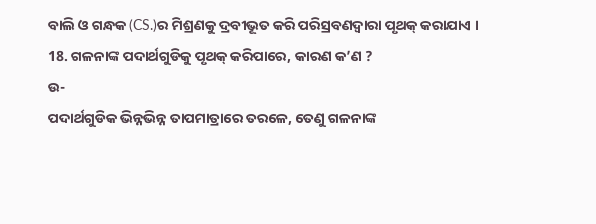ବାଲି ଓ ଗନ୍ଧକ (CS.)ର ମିଶ୍ରଣକୁ ଦ୍ରବୀଭୂତ କରି ପରିସ୍ରବଣଦ୍ୱାରା ପୃଥକ୍ କରାଯାଏ ।
18. ଗଳନାଙ୍କ ପଦାର୍ଥଗୁଡିକୁ ପୃଥକ୍ କରିପାରେ, କାରଣ କ’ଣ ?
ଉ-
ପଦାର୍ଥଗୁଡିକ ଭିନ୍ନଭିନ୍ନ ତାପମାତ୍ରାରେ ତରଳେ, ତେଣୁ ଗଳନାଙ୍କ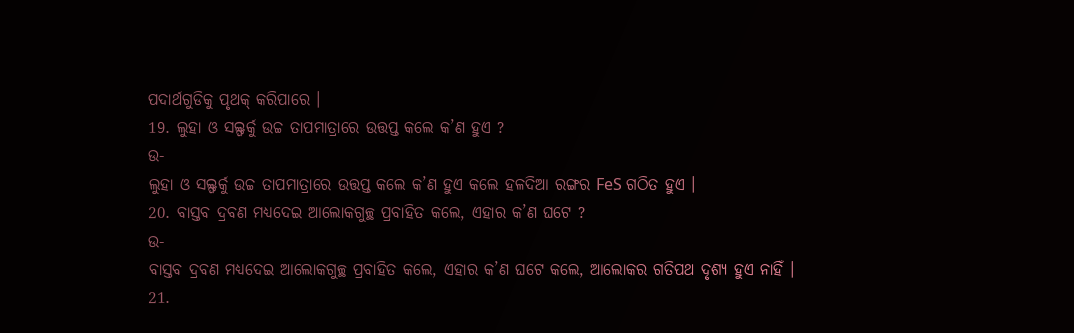ପଦାର୍ଥଗୁଡିକୁ ପୃଥକ୍ କରିପାରେ ।
19. ଲୁହା ଓ ସଲ୍ଫର୍କୁ ଉଚ୍ଚ ତାପମାତ୍ରାରେ ଉତ୍ତପ୍ତ କଲେ କ’ଣ ହୁଏ ?
ଉ-
ଲୁହା ଓ ସଲ୍ଫର୍କୁ ଉଚ୍ଚ ତାପମାତ୍ରାରେ ଉତ୍ତପ୍ତ କଲେ କ’ଣ ହୁଏ କଲେ ହଳଦିଆ ରଙ୍ଗର FeS ଗଠିତ ହୁଏ ।
20. ବାସ୍ତବ ଦ୍ରବଣ ମଧ୍ୟଦେଇ ଆଲୋକଗୁଚ୍ଛ ପ୍ରବାହିତ କଲେ, ଏହାର କ’ଣ ଘଟେ ?
ଉ-
ବାସ୍ତବ ଦ୍ରବଣ ମଧ୍ୟଦେଇ ଆଲୋକଗୁଚ୍ଛ ପ୍ରବାହିତ କଲେ, ଏହାର କ’ଣ ଘଟେ କଲେ, ଆଲୋକର ଗତିପଥ ଦୃଶ୍ୟ ହୁଏ ନାହିଁ ।
21.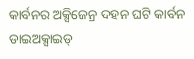କାର୍ବନର ଅକ୍ସିଜେନ୍ର ଦହନ ଘଟି କାର୍ବନ ଡାଇଅକ୍ସାଇଡ୍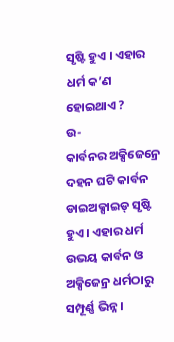ସୃଷ୍ଟି ହୁଏ । ଏହାର ଧର୍ମ କ’ଣ ହୋଇଥାଏ ?
ଉ-
କାର୍ବନର ଅକ୍ସିଜେନ୍ରେ ଦହନ ଘଟି କାର୍ବନ ଡାଇଅକ୍ସାଇଡ୍ ସୃଷ୍ଟି ହୁଏ । ଏହାର ଧର୍ମ ଉଭୟ କାର୍ବନ ଓ ଅକ୍ସିଜେନ୍ର ଧର୍ମଠାରୁ ସମ୍ପୂର୍ଣ୍ଣ ଭିନ୍ନ ।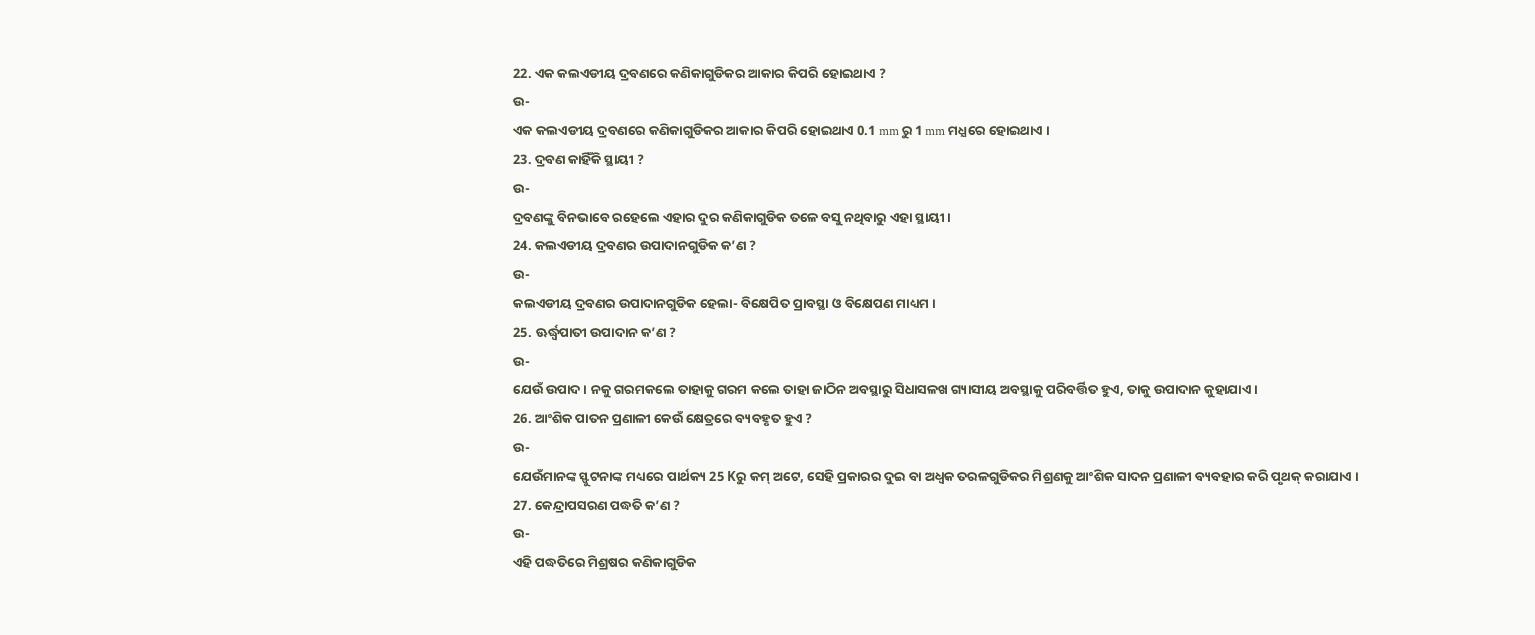22. ଏକ କଲଏଡୀୟ ଦ୍ରବଣରେ କଣିକାଗୁଡିକର ଆକାର କିପରି ହୋଇଥାଏ ?
ଉ-
ଏକ କଲଏଡୀୟ ଦ୍ରବଣରେ କଣିକାଗୁଡିକର ଆକାର କିପରି ହୋଇଥାଏ 0.1 mm ରୁ 1 mm ମଧ୍ଯରେ ହୋଇଥାଏ ।
23. ଦ୍ରବଣ କାହିଁକି ସ୍ଥାୟୀ ?
ଉ-
ଦ୍ରବଣଙ୍କୁ ବିନଭାବେ ରହେଲେ ଏହାର ଦୁର କଣିକାଗୁଡିକ ତଳେ ବସୁ ନଥିବାରୁ ଏହା ସ୍ଥାୟୀ ।
24. କଲଏଡୀୟ ଦ୍ରବଣର ଉପାଦାନଗୁଡିକ କ’ଣ ?
ଉ-
କଲଏଡୀୟ ଦ୍ରବଣର ଉପାଦାନଗୁଡିକ ହେଲା- ବିକ୍ଷେପିତ ପ୍ରାବସ୍ଥା ଓ ବିକ୍ଷେପଣ ମାଧ୍ୟମ ।
25. ଊର୍ଦ୍ଧ୍ବପାତୀ ଉପାଦାନ କ’ଣ ?
ଉ-
ଯେଉଁ ଉପାଦ। ନକୁ ଗରମକଲେ ତାହାକୁ ଗରମ କଲେ ତାହା ଜାଠିନ ଅବସ୍ଥାରୁ ସିଧାସଳଖ ଗ୍ୟାସୀୟ ଅବସ୍ଥାକୁ ପରିବର୍ତ୍ତିତ ହୁଏ, ତାକୁ ଉପାଦାନ କୁହାଯାଏ ।
26. ଆଂଶିକ ପାତନ ପ୍ରଣାଳୀ କେଉଁ କ୍ଷେତ୍ରରେ ବ୍ୟବହୃତ ହୁଏ ?
ଉ-
ଯେଉଁମାନଙ୍କ ସ୍ଫୁଟନାଙ୍କ ମଧ୍ୟରେ ପାର୍ଥକ୍ୟ 25 Kରୁ କମ୍ ଅଟେ, ସେହି ପ୍ରକାରର ଦୁଇ ବା ଅଧ୍ବକ ତରଳଗୁଡିକର ମିଶ୍ରଣକୁ ଆଂଶିକ ସାଦନ ପ୍ରଣାଳୀ ବ୍ୟବହାର କରି ପୃଥକ୍ କରାଯାଏ ।
27. କେନ୍ଦ୍ରାପସରଣ ପଦ୍ଧତି କ’ଣ ?
ଉ-
ଏହି ପଦ୍ଧତିରେ ମିଶ୍ରଷର କଣିକାଗୁଡିକ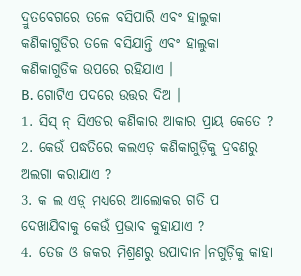ଦ୍ରୁତବେଗରେ ତଳେ ବସିପାରି ଏବଂ ହାଲୁକା କଣିକାଗୁଡିର ତଳେ ବସିଯାନ୍ତି ଏବଂ ହାଲୁକା କଣିକାଗୁଡିକ ଉପରେ ରହିଯାଏ ।
B. ଗୋଟିଏ ପଦରେ ଉତ୍ତର ଦିଅ ।
1. ସିସ୍ ନ୍ ସିଏଡର କଣିକାର ଆକାର ପ୍ରାୟ କେତେ ?
2. କେଉଁ ପଦ୍ଧତିରେ କଲଏଡ଼ କଣିକାଗୁଡ଼ିକୁ ଦ୍ରବଣରୁ ଅଲଗା କରାଯାଏ ?
3. କ ଲ ଏଡ଼୍ ମଧ୍ଯରେ ଆଲୋକର ଗତି ପ ଦେଖାଯିବାକୁ କେଉଁ ପ୍ରଭାବ କୁହାଯାଏ ?
4. ତେଜ ଓ ଜକର ମିଶ୍ରଣରୁ ଉପାଦାନ।ନଗୁଡ଼ିକୁ କାହା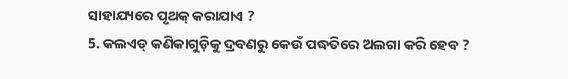ସାହାଯ୍ୟରେ ପୃଥକ୍ କରାଯାଏ ?
5. କଲଏଡ୍ କଣିକାଗୁଡ଼ିକୁ ଦ୍ରବଣରୁ କେଉଁ ପଦ୍ଧତିରେ ଅଲଗା କରି ହେବ ?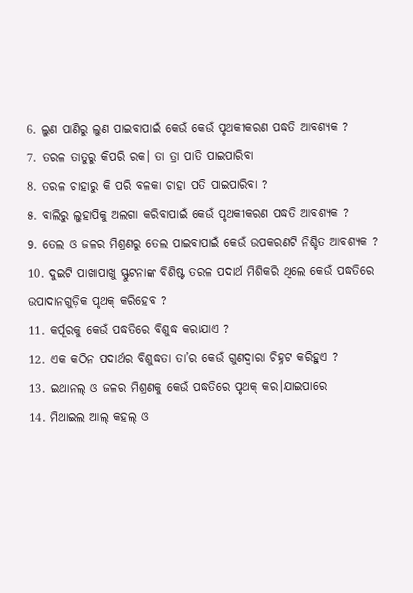6. ଲୁଣ ପାଣିରୁ ଲୁଣ ପାଇବାପାଇଁ କେଉଁ କେଉଁ ପୃଥକୀକରଣ ପଦ୍ଧତି ଆବଶ୍ୟକ ?
7. ତରଳ ତାତୁରୁ କିପରି ରକ। ତା ତ୍ରା ପାତି ପାଇପାରିବା
8. ତରଳ ଚାହାରୁ କି ପରି ବଳକା ଚାହା ପତି ପାଇପାରିବା ?
୫. ବାଲିରୁ ଲୁହାପିକୁ ଅଲଗା କରିବାପାଇଁ କେଉଁ ପୃଥକୀକରଣ ପଦ୍ଧତି ଆବଶ୍ୟକ ?
9. ତେଲ ଓ ଜଳର ମିଶ୍ରଣରୁ ତେଲ ପାଇବାପାଇଁ କେଉଁ ଉପକରଣଟି ନିଶ୍ଚିତ ଆବଶ୍ୟକ ?
10. ଦୁଇଟି ପାଖାପାଖୁ ସ୍ଫୁଟନାଙ୍କ ବିଶିଷ୍ଟ ତରଳ ପଦାର୍ଥ ମିଶିକରି ଥିଲେ କେଉଁ ପଦ୍ଧତିରେ ଉପାଦାନଗୁଡ଼ିକ ପୃଥକ୍ କରିହେବ ?
11. କର୍ପୂରକୁ କେଉଁ ପଦ୍ଧତିରେ ବିଶୁଦ୍ଧ କରାଯାଏ ?
12. ଏକ କଠିନ ପଦାର୍ଥର ବିଶୁଦ୍ଧତା ତା’ର କେଉଁ ଗୁଣଦ୍ଵାରା ଚିହ୍ନଟ କରିହୁଏ ?
13. ଇଥାନଲ୍ ଓ ଜଳର ମିଶ୍ରଣକୁ କେଉଁ ପଦ୍ଧତିରେ ପୃଥକ୍ କର।ଯାଇପାରେ
14. ମିଥାଇଲ ଆଲ୍ କହଲ୍ ଓ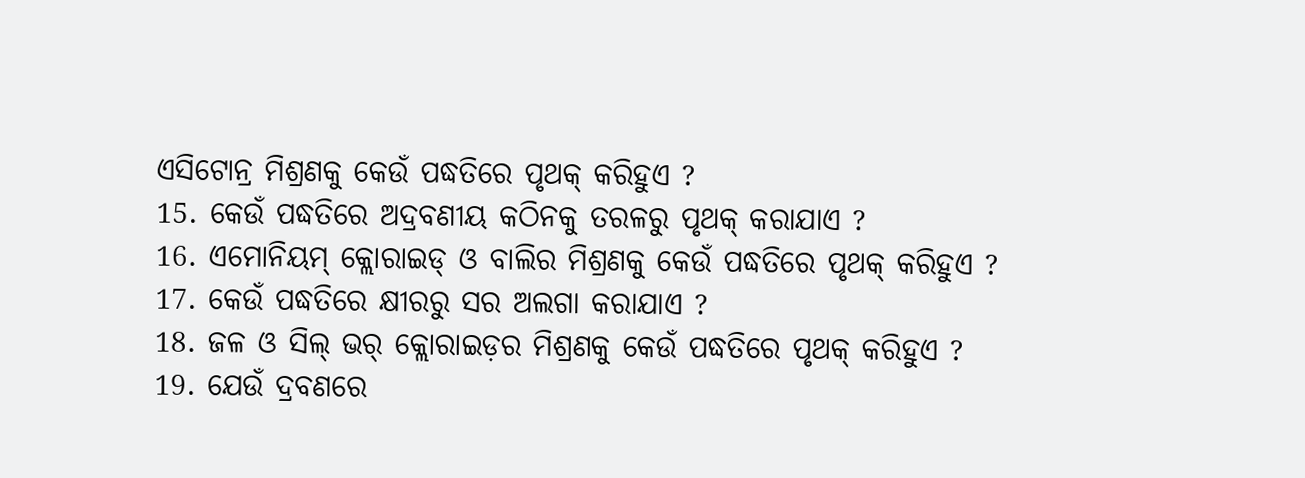ଏସିଟୋନ୍ର ମିଶ୍ରଣକୁ କେଉଁ ପଦ୍ଧତିରେ ପୃଥକ୍ କରିହୁଏ ?
15. କେଉଁ ପଦ୍ଧତିରେ ଅଦ୍ରବଣୀୟ କଠିନକୁ ତରଳରୁ ପୃଥକ୍ କରାଯାଏ ?
16. ଏମୋନିୟମ୍ କ୍ଲୋରାଇଡ୍ ଓ ବାଲିର ମିଶ୍ରଣକୁ କେଉଁ ପଦ୍ଧତିରେ ପୃଥକ୍ କରିହୁଏ ?
17. କେଉଁ ପଦ୍ଧତିରେ କ୍ଷୀରରୁ ସର ଅଲଗା କରାଯାଏ ?
18. ଜଳ ଓ ସିଲ୍ ଭର୍ କ୍ଲୋରାଇଡ଼ର ମିଶ୍ରଣକୁ କେଉଁ ପଦ୍ଧତିରେ ପୃଥକ୍ କରିହୁଏ ?
19. ଯେଉଁ ଦ୍ରବଣରେ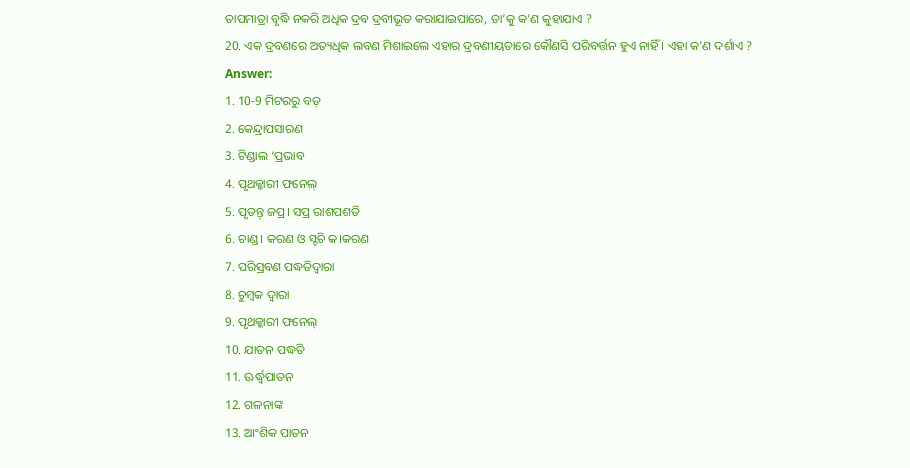ତାପମାତ୍ରା ବୃଦ୍ଧି ନକରି ଅଧିକ ଦ୍ରବ ଦ୍ରବୀଭୂତ କରାଯାଇପାରେ, ତା’କୁ କ’ଣ କୁହାଯାଏ ?
20. ଏକ ଦ୍ରବଣରେ ଅତ୍ୟଧିକ ଲବଣ ମିଶାଇଲେ ଏହାର ଦ୍ରବଣୀୟତାରେ କୌଣସି ପରିବର୍ତ୍ତନ ହୁଏ ନାହିଁ । ଏହା କ’ଣ ଦର୍ଶାଏ ?
Answer:
1. 10-9 ମିଟରରୁ ବଡ଼
2. କେନ୍ଦ୍ରାପସାରଣ
3. ଟିଣ୍ଡାଲ ‘ପ୍ରଭାବ
4. ପୃଥକ୍କାରୀ ଫନେଲ୍
5. ପୃତନ୍ତ୍ ଜପ୍ର। ସପ୍ର ରାଶପଶତି
6. ଚାଣ୍ଡ। କରଣ ଓ ସ୍ଟଚି କ।କରଣ
7. ପରିସ୍ରବଣ ପଦ୍ଧତିଦ୍ୱାରା
8. ଚୁମ୍ବକ ଦ୍ଵାରା
9. ପୃଥକ୍କାରୀ ଫନେଲ୍
10. ଯାତନ ପଦ୍ଧତି
11. ଊର୍ଦ୍ଧ୍ବପାତନ
12. ଗଳନାଙ୍କ
13. ଆଂଶିକ ପାତନ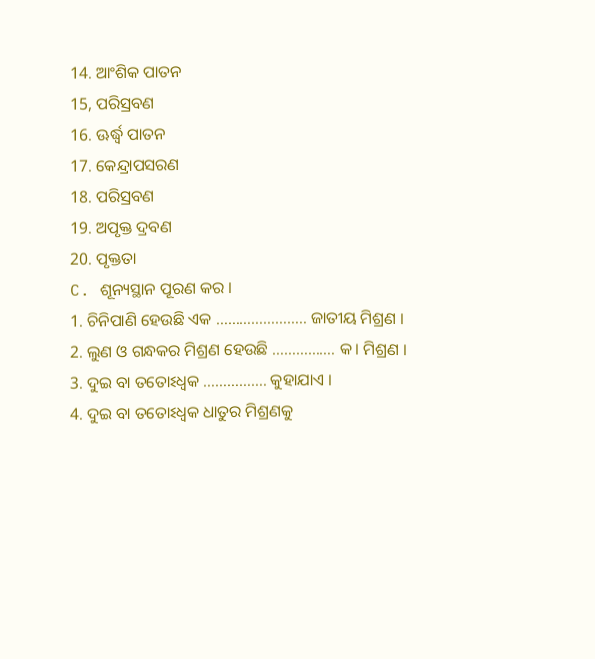14. ଆଂଶିକ ପାତନ
15, ପରିସ୍ରବଣ
16. ଊର୍ଦ୍ଧ୍ବ ପାତନ
17. କେନ୍ଦ୍ରାପସରଣ
18. ପରିସ୍ରବଣ
19. ଅପୃକ୍ତ ଦ୍ରବଣ
20. ପୃକ୍ତତା
C. ଶୂନ୍ୟସ୍ଥାନ ପୂରଣ କର ।
1. ଚିନିପାଣି ହେଉଛି ଏକ ………………….. ଜାତୀୟ ମିଶ୍ରଣ ।
2. ଲୁଣ ଓ ଗନ୍ଧକର ମିଶ୍ରଣ ହେଉଛି ……………. କ। ମିଶ୍ରଣ ।
3. ଦୁଇ ବା ତତୋଽଧ୍ଵକ ……………. କୁହାଯାଏ ।
4. ଦୁଇ ବା ତତୋଽଧ୍ଵକ ଧାତୁର ମିଶ୍ରଣକୁ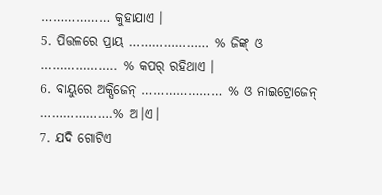……………… କୁହାଯାଏ ।
5. ପିତ୍ତଳରେ ପ୍ରାୟ ………………… % ଜିଙ୍କ୍ ଓ ……………….. % କପର୍ ରହିଥାଏ ।
6. ବାୟୁରେ ଅକ୍ସିଜେନ୍ ………………… % ଓ ନାଇଟ୍ରୋଜେନ୍ ……………….% ଅ।ଏ।
7. ଯଦି ଗୋଟିଏ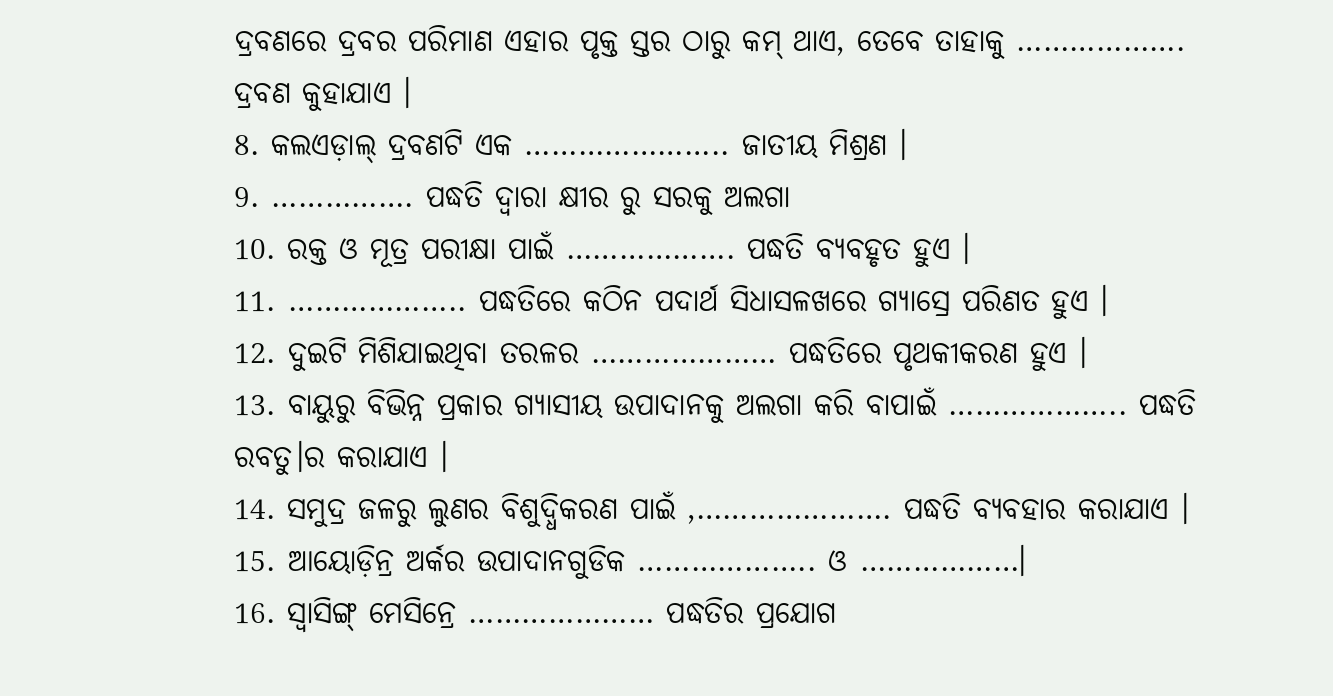ଦ୍ରବଣରେ ଦ୍ରବର ପରିମାଣ ଏହାର ପୃକ୍ତ ସ୍ତର ଠାରୁ କମ୍ ଥାଏ, ତେବେ ତାହାକୁ ………………. ଦ୍ରବଣ କୁହାଯାଏ ।
8. କଲଏଡ଼ାଲ୍ ଦ୍ରବଣଟି ଏକ ………………….. ଜାତୀୟ ମିଶ୍ରଣ ।
9. ……………. ପଦ୍ଧତି ଦ୍ଵାରା କ୍ଷୀର ରୁ ସରକୁ ଅଲଗା
10. ରକ୍ତ ଓ ମୂତ୍ର ପରୀକ୍ଷା ପାଇଁ ………………. ପଦ୍ଧତି ବ୍ୟବହୃତ ହୁଏ ।
11. ……………….. ପଦ୍ଧତିରେ କଠିନ ପଦାର୍ଥ ସିଧାସଳଖରେ ଗ୍ୟାସ୍ରେ ପରିଣତ ହୁଏ ।
12. ଦୁଇଟି ମିଶିଯାଇଥିବା ତରଳର ………………… ପଦ୍ଧତିରେ ପୃଥକୀକରଣ ହୁଏ ।
13. ବାୟୁରୁ ବିଭିନ୍ନ ପ୍ରକାର ଗ୍ୟାସୀୟ ଉପାଦାନକୁ ଅଲଗା କରି ବାପାଇଁ ……………….. ପଦ୍ଧତି ରବତୁ।ର କରାଯାଏ ।
14. ସମୁଦ୍ର ଜଳରୁ ଲୁଣର ବିଶୁଦ୍ଧିକରଣ ପାଇଁ ,…………………. ପଦ୍ଧତି ବ୍ୟବହାର କରାଯାଏ ।
15. ଆୟୋଡ଼ିନ୍ର ଅର୍କର ଉପାଦାନଗୁଡିକ ……………….. ଓ ………………।
16. ସ୍ଵାସିଙ୍ଗ୍ ମେସିନ୍ରେ ………………… ପଦ୍ଧତିର ପ୍ରଯୋଗ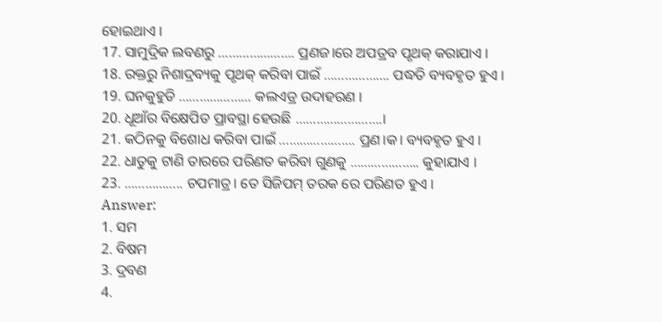ହୋଇଥାଏ ।
17. ସାମୁଦ୍ରିକ ଲବଣରୁ …………………. ପ୍ରଣଜ।ରେ ଅପତ୍ରବ ପୃଥକ୍ କରାଯାଏ ।
18. ରକ୍ତରୁ ନିଶାଦ୍ରବ୍ୟକୁ ପୃଥକ୍ କରିବା ପାଇଁ ………………. ପଦ୍ଧତି ବ୍ୟବହୃତ ହୁଏ ।
19. ଘନକୁହୁଡି ………………… କଲଏଡ୍ର ଉଦାହରଣ ।
20. ଧୂଆଁର ବିକ୍ଷେପିତ ପ୍ରାବସ୍ଥା ହେଉଛି …………………….।
21. କଠିନକୁ ବିଶୋଧ କରିବା ପାଇଁ …………………. ପ୍ରଣ।କ। ବ୍ୟବହୃତ ହୁଏ ।
22. ଧାତୁକୁ ଟାଣି ତାରରେ ପରିଣତ କରିବା ଗୁଣକୁ ……………….. କୁହାଯାଏ ।
23. …………….. ଚପମାତ୍ର। ତେ ସିଜିପମ୍ ତରକ ରେ ପରିଣତ ହୁଏ ।
Answer:
1. ସମ
2. ବିଷମ
3. ଦ୍ରବଣ
4.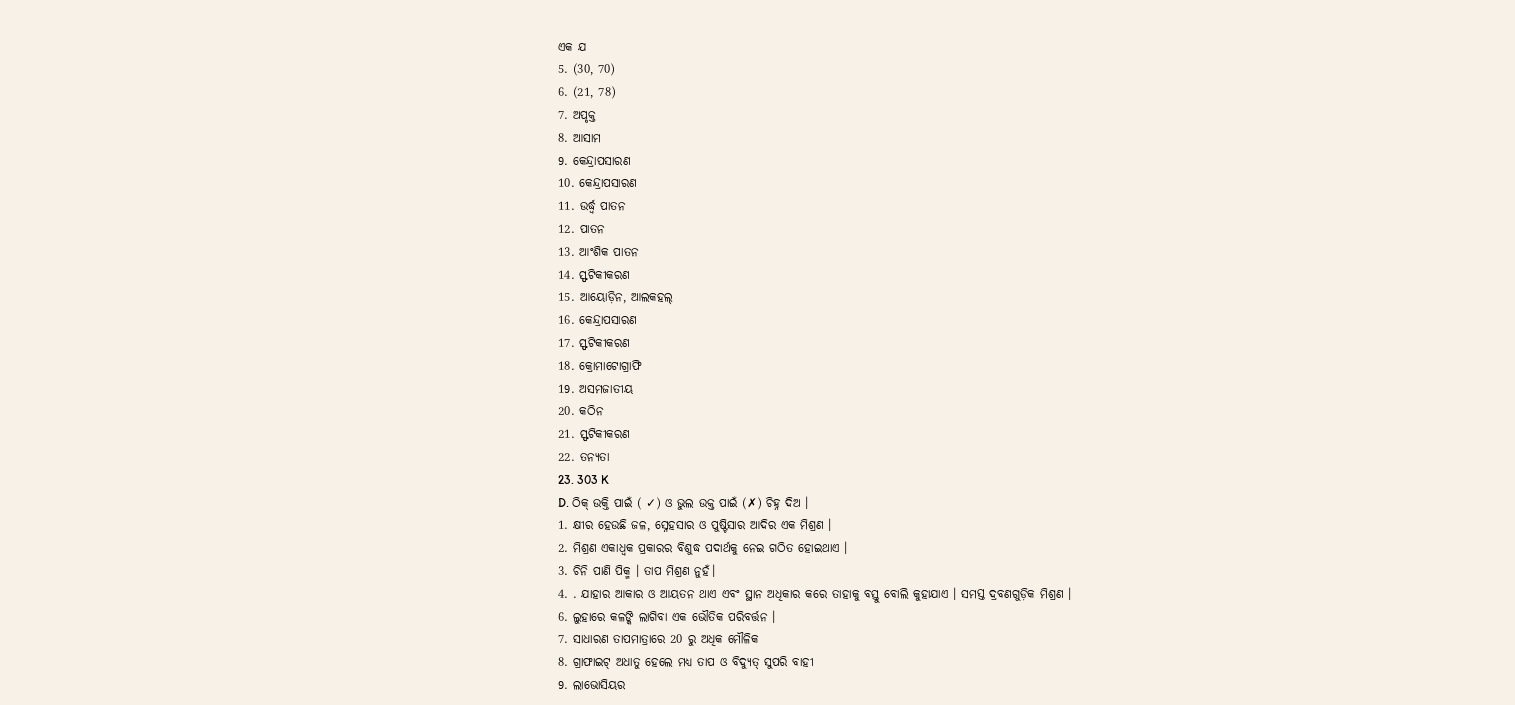ଏକ ଯ
5. (30, 70)
6. (21, 78)
7. ଅପୃକ୍ତ
8. ଆସାମ
9. କେନ୍ଦ୍ରାପସାରଣ
10. କେନ୍ଦ୍ରାପସାରଣ
11. ଉର୍ଦ୍ଧ୍ୱ ପାତନ
12. ପାତନ
13. ଆଂଶିକ ପାତନ
14. ସ୍ଫଟିକୀକରଣ
15. ଆୟୋଡ଼ିନ, ଆଲକହଲ୍
16. କେନ୍ଦ୍ରାପସାରଣ
17. ସ୍ଫଟିକୀକରଣ
18. କ୍ରୋମାଟୋଗ୍ରାଫି
19. ଅସମଜାତୀୟ
20. କଠିନ
21. ସ୍ଫଟିକୀକରଣ
22. ତନ୍ୟତା
23. 303 K
D. ଠିକ୍ ଉକ୍ତି ପାଇଁ ( ✓) ଓ ଭୁଲ ଉକ୍ତ ପାଇଁ (✗) ଚିହ୍ନ ଦିଅ ।
1. କ୍ଷୀର ହେଉଛି ଜଳ, ସ୍ନେହସାର ଓ ପୁଷ୍ଟିସାର ଆଦିର ଏକ ମିଶ୍ରଣ ।
2. ମିଶ୍ରଣ ଏକାଧ୍ଵକ ପ୍ରକାରର ବିଶୁଦ୍ଧ ପଦାର୍ଥକୁ ନେଇ ଗଠିତ ହୋଇଥାଏ ।
3. ଚିନି ପାଣି ପିକ୍ମ । ତାପ ମିଶ୍ରଣ ନୁହଁ।
4. . ଯାହାର ଆକାର ଓ ଆୟତନ ଥାଏ ଏବଂ ସ୍ଥାନ ଅଧିକାର କରେ ତାହାକୁ ବସ୍ତୁ ବୋଲି କୁହାଯାଏ । ସମସ୍ତ ଦ୍ରବଣଗୁଡ଼ିକ ମିଶ୍ରଣ ।
6. ଲୁହାରେ କଳଙ୍କି ଲାଗିବା ଏକ ଭୌତିକ ପରିବର୍ତ୍ତନ ।
7. ସାଧାରଣ ତାପମାତ୍ରାରେ 20 ରୁ ଅଧିକ ମୌଳିକ
8. ଗ୍ରାଫାଇଟ୍ ଅଧାତୁ ହେଲେ ମଧ୍ୟ ତାପ ଓ ବିଦ୍ୟୁତ୍ ସୁପରି ବାହୀ
9. ଲାଭୋସିୟର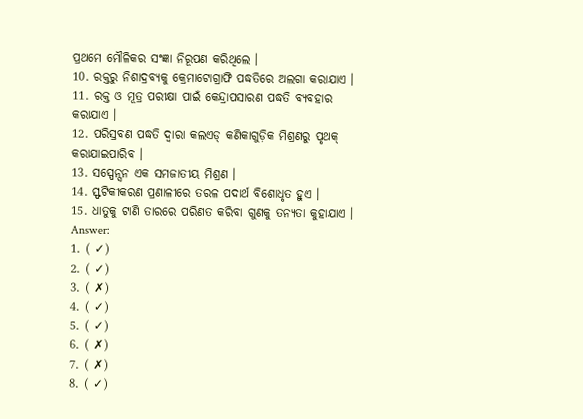ପ୍ରଥମେ ମୌଳିକର ସଂଜ୍ଞା ନିରୂପଣ କରିଥିଲେ ।
10. ରକ୍ତରୁ ନିଶାଦ୍ରବ୍ୟକୁ କ୍ରେମାଟୋଗ୍ରାଫି ପଦ୍ଧତିରେ ଅଲଗା କରାଯାଏ ।
11. ରକ୍ତ ଓ ମୂତ୍ର ପରୀକ୍ଷା ପାଇଁ କେନ୍ଦ୍ରାପସାରଣ ପଦ୍ଧତି ବ୍ୟବହାର କରାଯାଏ ।
12. ପରିସ୍ରବଣ ପଦ୍ଧତି ଦ୍ଵାରା କଲଏଡ୍ କଣିକାଗୁଡ଼ିକ ମିଶ୍ରଣରୁ ପୃଥକ୍ କରାଯାଇପାରିବ ।
13. ସସ୍ପେନ୍ସନ ଏକ ସମଜାତୀୟ ମିଶ୍ରଣ ।
14. ସ୍ଫଟିକୀକରଣ ପ୍ରଣାଳୀରେ ତରଳ ପଦାର୍ଥ ବିଶୋଧୃତ ହୁଏ ।
15. ଧାତୁକୁ ଟାଣି ତାରରେ ପରିଣତ କରିବା ଗୁଣକୁ ତନ୍ୟତା କୁହାଯାଏ ।
Answer:
1. ( ✓)
2. ( ✓)
3. ( ✗)
4. ( ✓)
5. ( ✓)
6. ( ✗)
7. ( ✗)
8. ( ✓)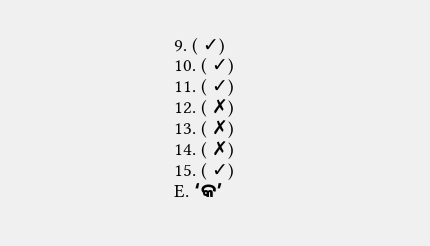9. ( ✓)
10. ( ✓)
11. ( ✓)
12. ( ✗)
13. ( ✗)
14. ( ✗)
15. ( ✓)
E. ‘କ’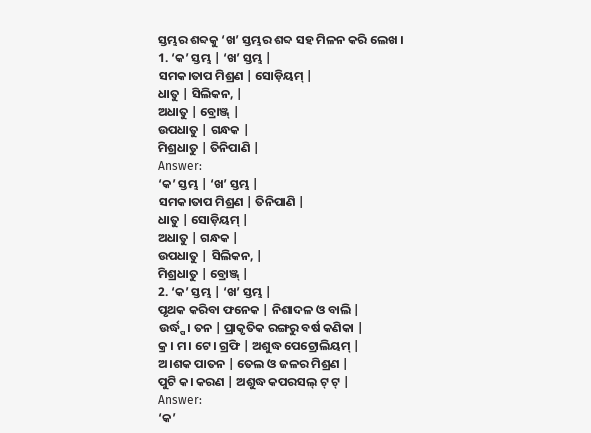ସ୍ତମ୍ଭର ଶବ୍ଦକୁ ‘ଖ’ ସ୍ତମ୍ଭର ଶବ୍ଦ ସହ ମିଳନ କରି ଲେଖ ।
1. ‘କ’ ସ୍ତମ୍ଭ | ‘ଖ’ ସ୍ତମ୍ଭ |
ସମକ।ତାପ ମିଶ୍ରଣ | ସୋଡ଼ିୟମ୍ |
ଧାତୁ | ସିଲିକନ, |
ଅଧାତୁ | ବ୍ରୋଞ୍ଜ୍ |
ଉପଧାତୁ | ଗନ୍ଧକ |
ମିଶ୍ରଧାତୁ | ତିନିପାଣି |
Answer:
‘କ’ ସ୍ତମ୍ଭ | ‘ଖ’ ସ୍ତମ୍ଭ |
ସମକ।ତାପ ମିଶ୍ରଣ | ତିନିପାଣି |
ଧାତୁ | ସୋଡ଼ିୟମ୍ |
ଅଧାତୁ | ଗନ୍ଧକ |
ଉପଧାତୁ | ସିଲିକନ, |
ମିଶ୍ରଧାତୁ | ବ୍ରୋଞ୍ଜ୍ |
2. ‘କ’ ସ୍ତମ୍ଭ | ‘ଖ’ ସ୍ତମ୍ଭ |
ପୃଥକ କରିବା ଫନେକ | ନିଶାଦଳ ଓ ବାଲି |
ଉର୍ଦ୍ଧ୍ପ। ତନ | ପ୍ରାକୃତିକ ରଙ୍ଗରୁ ବର୍ଷ କଣିକା |
କ୍ର । ମ। ଟେ। ଗ୍ରଫି | ଅଶୁଦ୍ଧ ପେଟ୍ରୋଲିୟମ୍ |
ଅ।ଶକ ପାତନ | ତେଲ ଓ ଜଳର ମିଶ୍ରଣ |
ପୁଟି କ। କରଣ | ଅଶୁଦ୍ଧ କପରସଲ୍ ଟ୍ ଟ୍ |
Answer:
‘କ’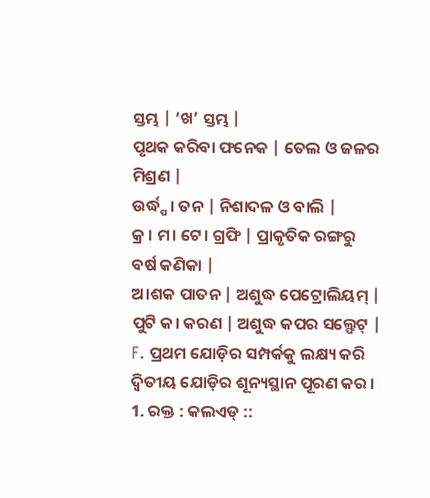ସ୍ତମ୍ଭ | ‘ଖ’ ସ୍ତମ୍ଭ |
ପୃଥକ କରିବା ଫନେକ | ତେଲ ଓ ଜଳର ମିଶ୍ରଣ |
ଉର୍ଦ୍ଧ୍ପ। ତନ | ନିଶାଦଳ ଓ ବାଲି |
କ୍ର । ମ। ଟେ। ଗ୍ରଫି | ପ୍ରାକୃତିକ ରଙ୍ଗରୁ ବର୍ଷ କଣିକା |
ଅ।ଶକ ପାତନ | ଅଶୁଦ୍ଧ ପେଟ୍ରୋଲିୟମ୍ |
ପୁଟି କ। କରଣ | ଅଶୁଦ୍ଧ କପର ସଲ୍ଫେଟ୍ |
F. ପ୍ରଥମ ଯୋଡ଼ିର ସମ୍ପର୍କକୁ ଲକ୍ଷ୍ୟ କରି ଦ୍ଵିତୀୟ ଯୋଡ଼ିର ଶୂନ୍ୟସ୍ଥାନ ପୂରଣ କର ।
1. ରକ୍ତ : କଲଏଡ୍ ::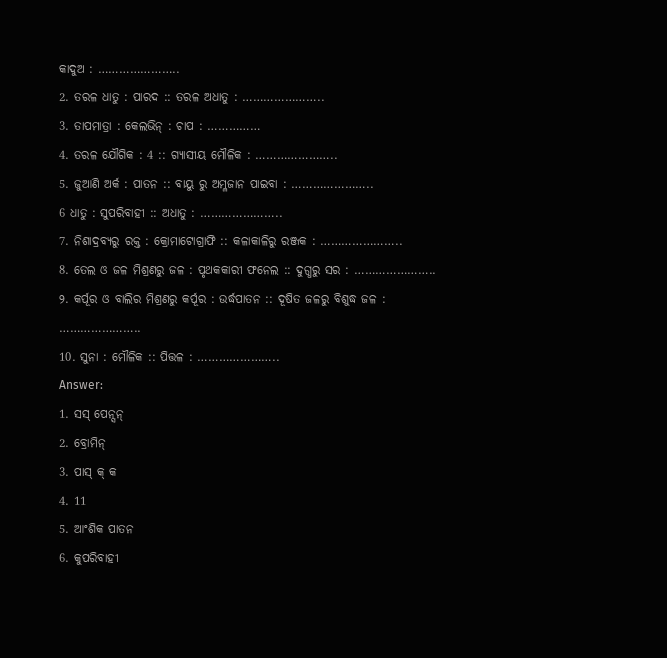କାଦୁଅ : …………………..
2. ତରଳ ଧାତୁ : ପାରଦ :: ତରଳ ଅଧାତୁ : …………………..
3. ତାପମାତ୍ରା : କେଲଭିନ୍ : ଚାପ : ……………
4. ତରଳ ଯୌଗିକ : 4 :: ଗ୍ୟାସୀୟ ମୌଳିକ : …………………..
5. ଜୁଆଣି ଅର୍କ : ପାତନ :: ବାୟୁ ରୁ ଅମ୍ଳଜାନ ପାଇବା : …………………..
6 ଧାତୁ : ସୁପରିବାହୀ :: ଅଧାତୁ : …………………..
7. ନିଶାଦ୍ରବ୍ୟରୁ ରକ୍ତ : କ୍ରୋମାଟୋଗ୍ରାଫି :: କଳାକାଳିରୁ ରଞ୍ଜକ : …………………..
8. ତେଲ ଓ ଜଳ ମିଶ୍ରଣରୁ ଜଳ : ପୃଥକକାରୀ ଫନେଲ :: ଦୁଗ୍ଧରୁ ସର : …………………..
୨. କର୍ପୂର ଓ ବାଲିର ମିଶ୍ରଣରୁ କର୍ପୂର : ଉର୍ଦ୍ଧପାତନ :: ଦୂଷିତ ଜଳରୁ ବିଶୁଦ୍ଧ ଜଳ : …………………..
10. ସୁନା : ମୌଳିକ :: ପିତ୍ତଳ : …………………..
Answer:
1. ସସ୍ ପେନ୍ସନ୍
2. ବ୍ରୋମିନ୍
3. ପାସ୍ କ୍ କ
4. 11
5. ଆଂଶିକ ପାତନ
6. କୁପରିବାହୀ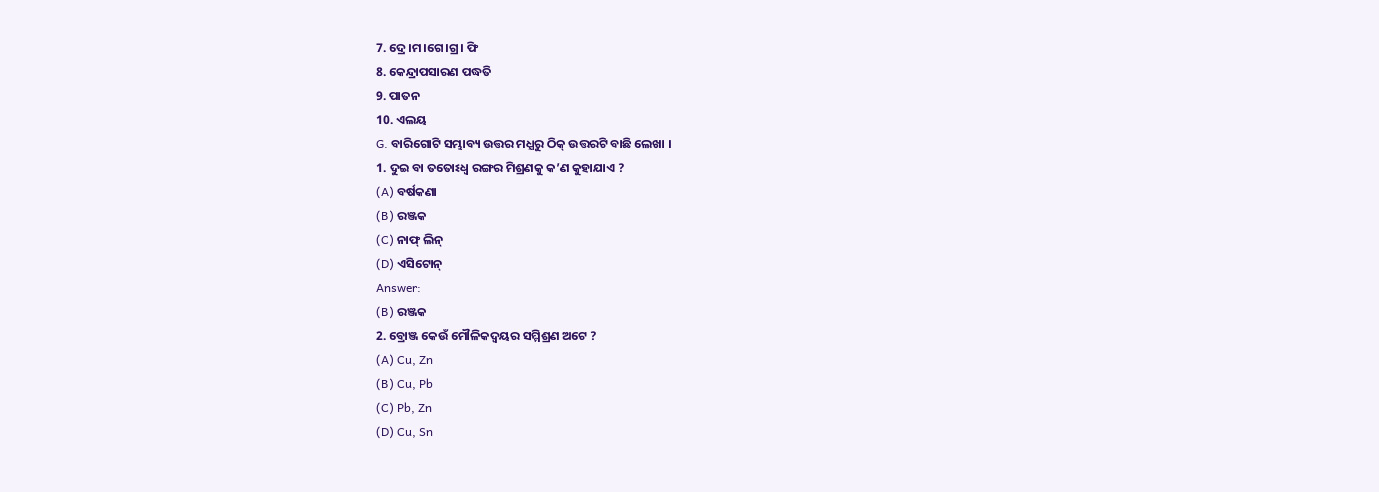7. ଦ୍ରେ।ମ।ଗେ।ଗ୍ର। ଫି
8. କେନ୍ଦ୍ରାପସାରଣ ପଦ୍ଧତି
9. ପାତନ
10. ଏଲୟ
G. ବାରିଗୋଟି ସମ୍ଭାବ୍ୟ ଉତ୍ତର ମଧ୍ଯରୁ ଠିକ୍ ଉତ୍ତରଟି ବାଛି ଲେଖା ।
1. ଦୁଇ ବା ତତୋଽଧ୍ଵ ରଙ୍ଗର ମିଶ୍ରଣକୁ କ’ଣ କୁହାଯାଏ ?
(A) ବର୍ଷକଣା
(B) ରଞ୍ଜକ
(C) ନାଫ୍ ଲିନ୍
(D) ଏସିଟୋନ୍
Answer:
(B) ରଞ୍ଜକ
2. ବ୍ରୋଞ୍ଜ କେଉଁ ମୌଳିକଦ୍ଵୟର ସମ୍ମିଶ୍ରଣ ଅଟେ ?
(A) Cu, Zn
(B) Cu, Pb
(C) Pb, Zn
(D) Cu, Sn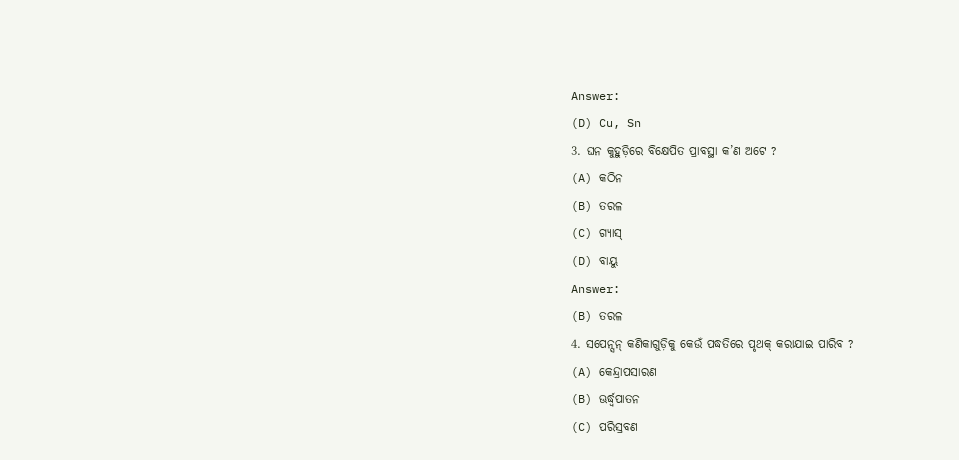Answer:
(D) Cu, Sn
3. ଘନ କୁହୁଡ଼ିରେ ବିକ୍ଷେପିତ ପ୍ରାବସ୍ଥା କ’ଣ ଅଟେ ?
(A) କଠିନ
(B) ତରଳ
(C) ଗ୍ୟାସ୍
(D) ବାୟୁ
Answer:
(B) ତରଳ
4. ସପେନ୍ସନ୍ କଣିକାଗୁଡ଼ିକୁ କେଉଁ ପଦ୍ଧତିରେ ପୃଥକ୍ କରାଯାଇ ପାରିବ ?
(A) କେନ୍ଦ୍ରାପସାରଣ
(B) ଊର୍ଦ୍ଧ୍ବପାତନ
(C) ପରିସ୍ରବଣ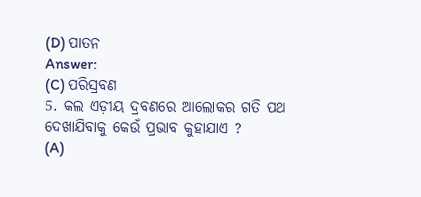(D) ପାତନ
Answer:
(C) ପରିସ୍ରବଣ
5. କଲ ଏଡ଼ୀୟ ଦ୍ରବଣରେ ଆଲୋକର ଗତି ପଥ ଦେଖାଯିବାକୁ କେଉଁ ପ୍ରଭାବ କୁହାଯାଏ ?
(A)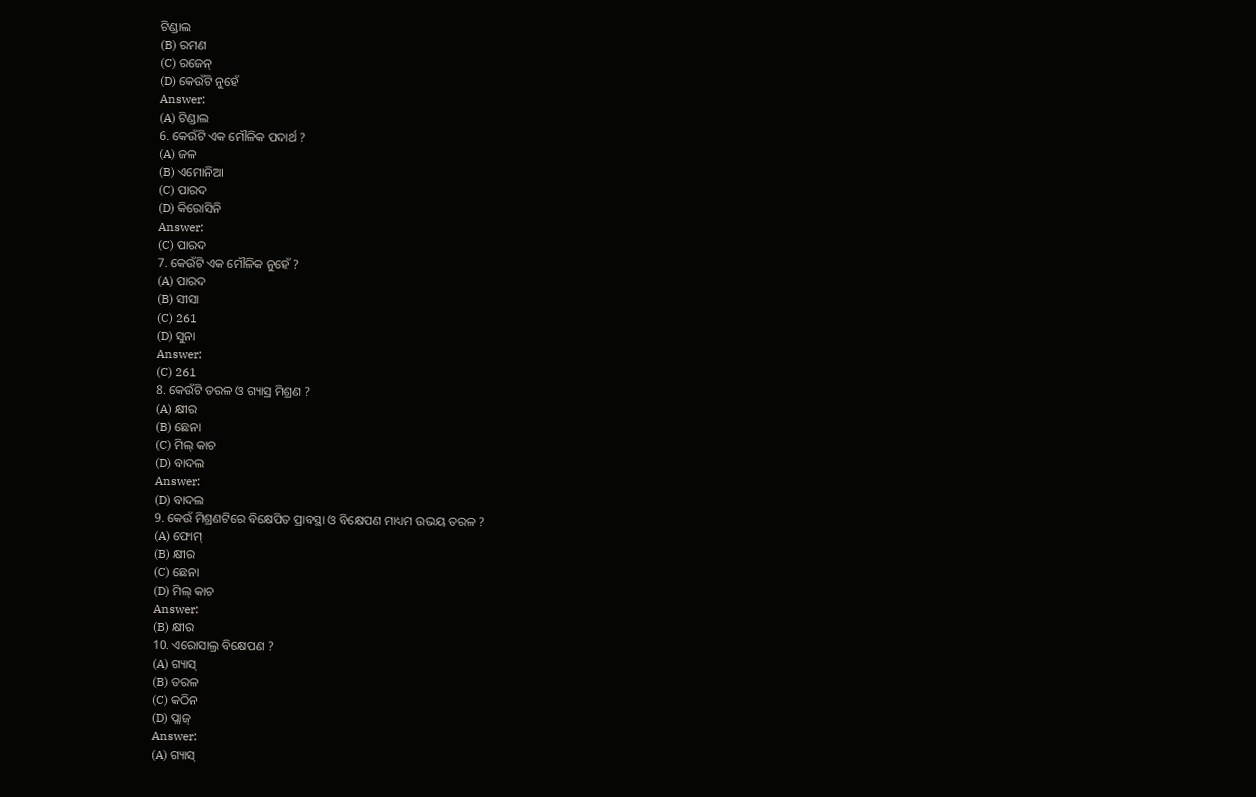ଟିଣ୍ଡାଲ
(B) ରମଣ
(C) ରଜେନ୍
(D) କେଉଁଟି ନୁହେଁ
Answer:
(A) ଟିଣ୍ଡାଲ
6. କେଉଁଟି ଏକ ମୌଳିକ ପଦାର୍ଥ ?
(A) ଜଳ
(B) ଏମୋନିଆ
(C) ପାରଦ
(D) କିରୋସିନି
Answer:
(C) ପାରଦ
7. କେଉଁଟି ଏକ ମୌଳିକ ନୁହେଁ ?
(A) ପାରଦ
(B) ସୀସା
(C) 261
(D) ସୁନା
Answer:
(C) 261
8. କେଉଁଟି ତରଳ ଓ ଗ୍ୟାସ୍ର ମିଶ୍ରଣ ?
(A) କ୍ଷୀର
(B) ଛେନା
(C) ମିଲ୍ କାଚ
(D) ବାଦଲ
Answer:
(D) ବାଦଲ
9. କେଉଁ ମିଶ୍ରଣଟିରେ ବିକ୍ଷେପିତ ପ୍ରାବସ୍ଥା ଓ ବିକ୍ଷେପଣ ମାଧ୍ୟମ ଉଭୟ ତରଳ ?
(A) ଫୋମ୍
(B) କ୍ଷୀର
(C) ଛେନା
(D) ମିଲ୍ କାଚ
Answer:
(B) କ୍ଷୀର
10. ଏରୋସାଲ୍ର ବିକ୍ଷେପଣ ?
(A) ଗ୍ୟାସ୍
(B) ତରଳ
(C) କଠିନ
(D) ପ୍ଲାଜ୍
Answer:
(A) ଗ୍ୟାସ୍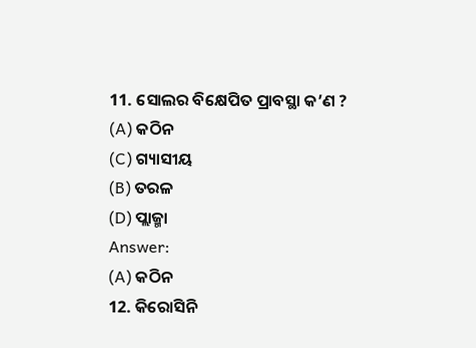11. ସୋଲର ବିକ୍ଷେପିତ ପ୍ରାବସ୍ଥା କ’ଣ ?
(A) କଠିନ
(C) ଗ୍ୟାସୀୟ
(B) ତରଳ
(D) ପ୍ଲାଜ୍ମା
Answer:
(A) କଠିନ
12. କିରୋସିନି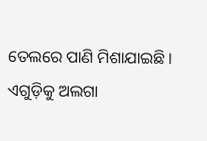ତେଲରେ ପାଣି ମିଶାଯାଇଛି । ଏଗୁଡ଼ିକୁ ଅଲଗା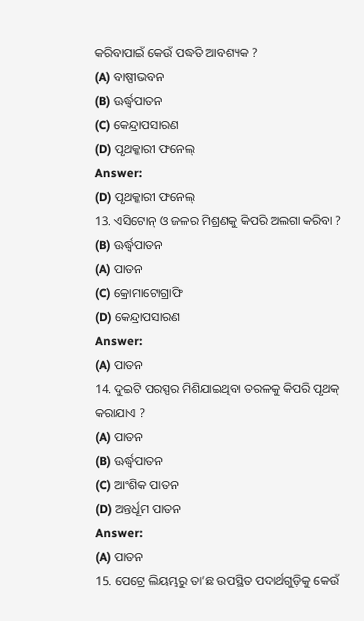କରିବାପାଇଁ କେଉଁ ପଦ୍ଧତି ଆବଶ୍ୟକ ?
(A) ବାଷ୍ପୀଭବନ
(B) ଊର୍ଦ୍ଧ୍ବପାତନ
(C) କେନ୍ଦ୍ରାପସାରଣ
(D) ପୃଥକ୍କାରୀ ଫନେଲ୍
Answer:
(D) ପୃଥକ୍କାରୀ ଫନେଲ୍
13. ଏସିଟୋନ୍ ଓ ଜଳର ମିଶ୍ରଣକୁ କିପରି ଅଲଗା କରିବା ?
(B) ଊର୍ଦ୍ଧ୍ବପାତନ
(A) ପାତନ
(C) କ୍ରୋମାଟୋଗ୍ରାଫି
(D) କେନ୍ଦ୍ରାପସାରଣ
Answer:
(A) ପାତନ
14. ଦୁଇଟି ପରସ୍ପର ମିଶିଯାଇଥିବା ତରଳକୁ କିପରି ପୃଥକ୍ କରାଯାଏ ?
(A) ପାତନ
(B) ଊର୍ଦ୍ଧ୍ବପାତନ
(C) ଆଂଶିକ ପାତନ
(D) ଅନ୍ତର୍ଧୂମ ପାତନ
Answer:
(A) ପାତନ
15. ପେଟ୍ରେ ଲିୟମ୍ଭରୁ ତା’ଛ ଉପସ୍ଥିତ ପଦାର୍ଥଗୁଡ଼ିକୁ କେଉଁ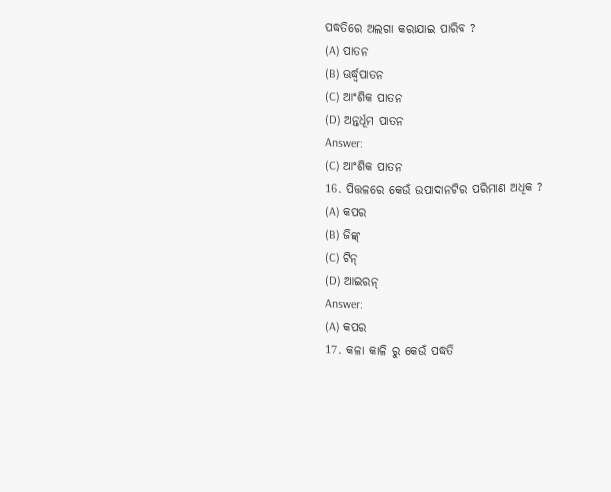ପଦ୍ଧତିରେ ଅଲଗା କରାଯାଇ ପାରିବ ?
(A) ପାତନ
(B) ଊର୍ଦ୍ଧ୍ବପାତନ
(C) ଆଂଶିକ ପାତନ
(D) ଅନ୍ତର୍ଧୂମ ପାତନ
Answer:
(C) ଆଂଶିକ ପାତନ
16. ପିତ୍ତଳରେ କେଉଁ ଉପାଦାନଟିର ପରିମାଣ ଅଧିକ ?
(A) କପର
(B) ଜିଙ୍କ୍
(C) ଟିନ୍
(D) ଆଇରନ୍
Answer:
(A) କପର
17. କଳା କାଳି ରୁ କେଉଁ ପଦ୍ଧତି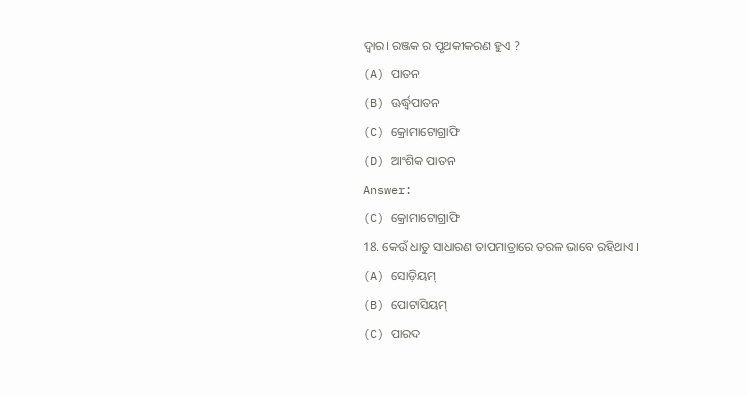ଦ୍ଵାର। ରଞ୍ଜକ ର ପୃଥକୀକରଣ ହୁଏ ?
(A) ପାତନ
(B) ଊର୍ଦ୍ଧ୍ବପାତନ
(C) କ୍ରୋମାଟୋଗ୍ରାଫି
(D) ଆଂଶିକ ପାତନ
Answer:
(C) କ୍ରୋମାଟୋଗ୍ରାଫି
18. କେଉଁ ଧାତୁ ସାଧାରଣ ତାପମାତ୍ରାରେ ତରଳ ଭାବେ ରହିଥାଏ ।
(A) ସୋଡ଼ିୟମ୍
(B) ପୋଟାସିୟମ୍
(C) ପାରଦ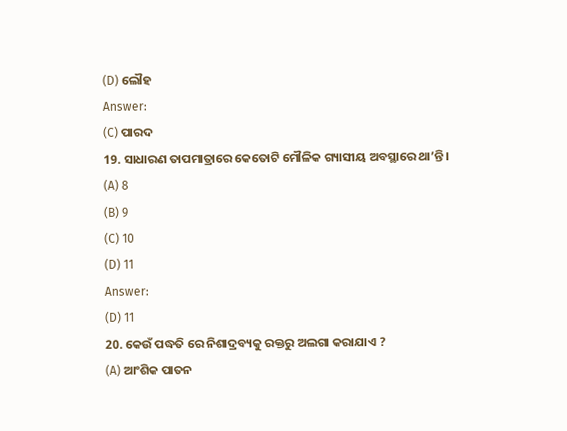(D) ଲୌହ
Answer:
(C) ପାରଦ
19. ସାଧାରଣ ତାପମାତ୍ରାରେ କେତୋଟି ମୌଳିକ ଗ୍ୟାସୀୟ ଅବସ୍ଥାରେ ଥା’ନ୍ତି ।
(A) 8
(B) 9
(C) 10
(D) 11
Answer:
(D) 11
20. କେଉଁ ପଦ୍ଧତି ରେ ନିଶାଦ୍ରବ୍ୟକୁ ରକ୍ତରୁ ଅଲଗା କରାଯାଏ ?
(A) ଆଂଶିକ ପାତନ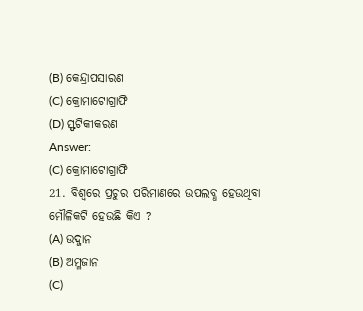(B) କେନ୍ଦ୍ରାପସାରଣ
(C) କ୍ରୋମାଟୋଗ୍ରାଫି
(D) ସ୍ଫଟିକୀକରଣ
Answer:
(C) କ୍ରୋମାଟୋଗ୍ରାଫି
21. ବିଶ୍ଵରେ ପ୍ରଚୁର ପରିମାଣରେ ଉପଲବ୍ଧ ହେଉଥିବା ମୌଳିକଟି ହେଉଛି କିଏ ?
(A) ଉଦ୍ଜାନ
(B) ଅମ୍ଳଜାନ
(C)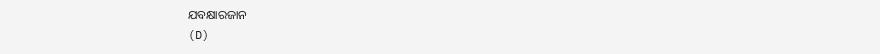ଯବକ୍ଷାରଜାନ
(D)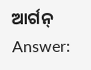ଆର୍ଗନ୍
Answer: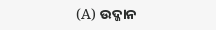(A) ଉଦ୍ଜାନ